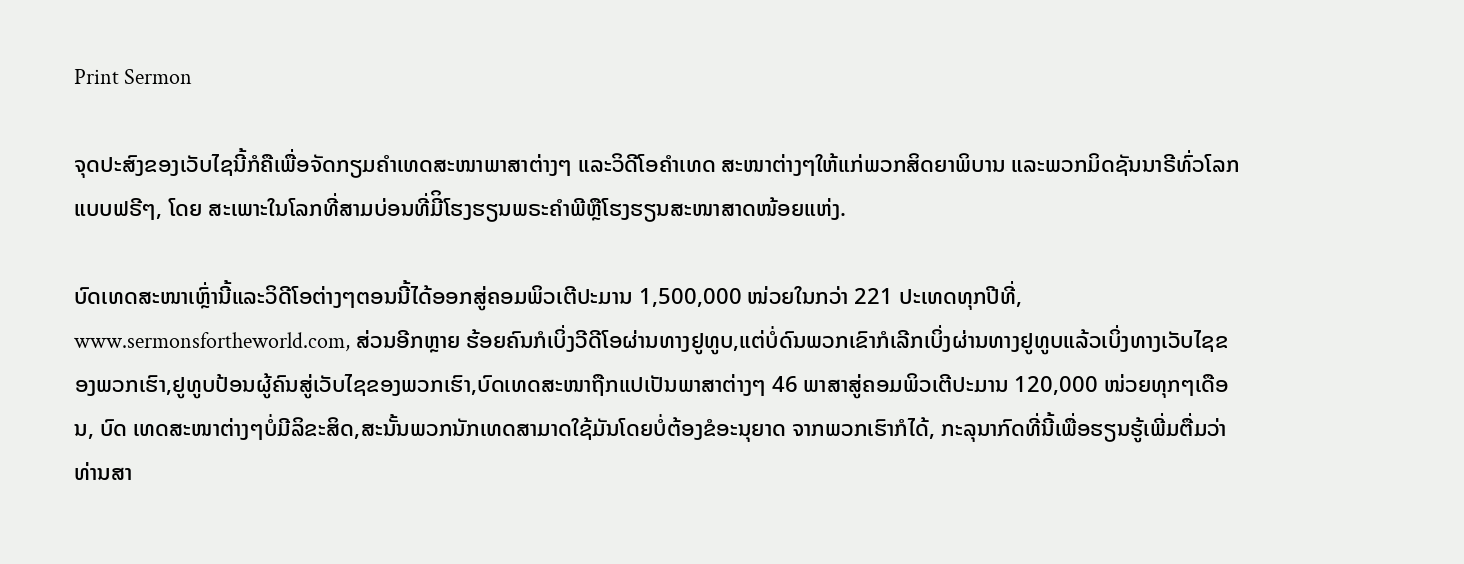Print Sermon

ຈຸດປະສົງຂອງເວັບໄຊນີ້ກໍຄືເພື່ອຈັດກຽມຄໍາເທດສະໜາພາສາຕ່າງໆ ແລະວິດີໂອຄໍາເທດ ສະໜາຕ່າງໆໃຫ້ແກ່ພວກສິດຍາພິບານ ແລະພວກມິດຊັນນາຣີທົ່ວໂລກແບບຟຣີໆ, ໂດຍ ສະເພາະໃນໂລກທີ່ສາມບ່ອນທີ່ມີິໂຮງຮຽນພຣະຄໍາພີຫຼືໂຮງຮຽນສະໜາສາດໜ້ອຍແຫ່ງ.

ບົດເທດສະໜາເຫຼົ່ານີ້ແລະວິດີໂອຕ່າງໆຕອນນີ້ໄດ້ອອກສູ່ຄອມພິວເຕີປະມານ 1,500,000 ໜ່ວຍໃນກວ່າ 221 ປະເທດທຸກປີທີ່, www.sermonsfortheworld.com, ສ່ວນອີກຫຼາຍ ຮ້ອຍຄົນກໍເບິ່ງວີດີໂອຜ່ານທາງຢູທູບ,ແຕ່ບໍ່ດົນພວກເຂົາກໍເລີກເບິ່ງຜ່ານທາງຢູທູບແລ້ວເບິ່ງທາງເວັບໄຊຂອງພວກເຮົາ,ຢູທູບປ້ອນຜູ້ຄົນສູ່ເວັບໄຊຂອງພວກເຮົາ,ບົດເທດສະໜາຖືກແປເປັນພາສາຕ່າງໆ 46 ພາສາສູ່ຄອມພິວເຕີປະມານ 120,000 ໜ່ວຍທຸກໆເດືອນ, ບົດ ເທດສະໜາຕ່າງໆບໍ່ມີລິຂະສິດ,ສະນັ້ນພວກນັກເທດສາມາດໃຊ້ມັນໂດຍບໍ່ຕ້ອງຂໍອະນຸຍາດ ຈາກພວກເຮົາກໍໄດ້, ກະລຸນາກົດທີ່ນີ້ເພື່ອຮຽນຮູ້ເພີ່ມຕື່ມວ່າທ່ານສາ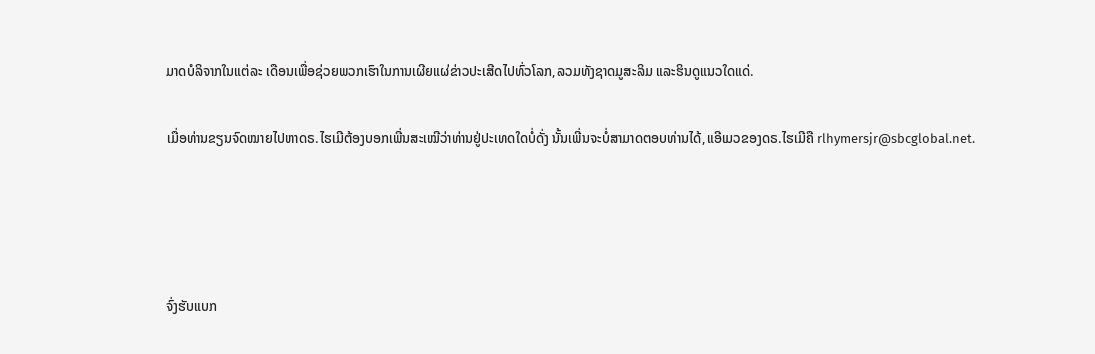ມາດບໍລິຈາກໃນແຕ່ລະ ເດືອນເພື່ອຊ່ວຍພວກເຮົາໃນການເຜີຍແຜ່ຂ່າວປະເສີດໄປທົ່ວໂລກ,ລວມທັງຊາດມູສະລິມ ແລະຮິນດູແນວໃດແດ່.

ເມື່ອທ່ານຂຽນຈົດໝາຍໄປຫາດຣ.ໄຮເມີຕ້ອງບອກເພີ່ນສະເໝີວ່າທ່ານຢູ່ປະເທດໃດບໍ່ດັ່ງ ນັ້ນເພີ່ນຈະບໍ່ສາມາດຕອບທ່ານໄດ້,ແອີເມວຂອງດຣ.ໄຮເມີຄື rlhymersjr@sbcglobal.net.




ຈົ່ງຮັບແບກ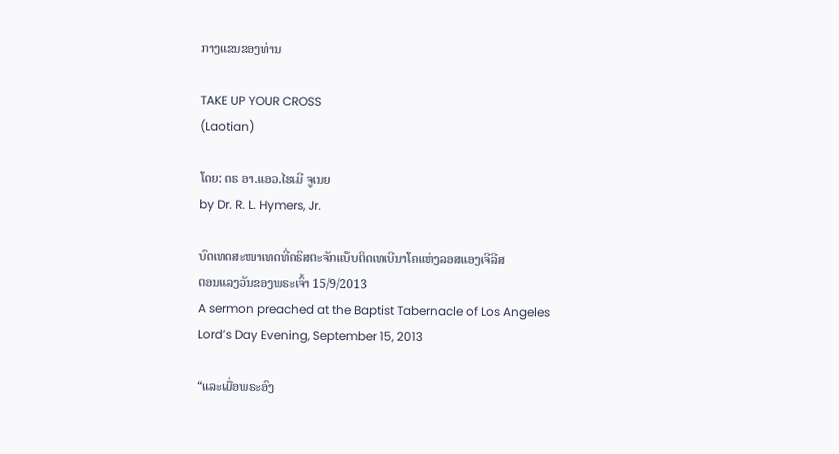ກາງແຂນຂອງທ່ານ

TAKE UP YOUR CROSS
(Laotian)

ໂດຍ: ດຣ ອາ.ແອວ.ໄຮເມີ ຈູເນຍ
by Dr. R. L. Hymers, Jr.

ບົດເທດສະໜາເທດທີ່ຄຣິສຕະຈັກແບ໊ບຕິດເທເບີນາໂຄແຫ່ງລອສແອງເຈີລີສ
ຕອນແລງວັນຂອງພຣະເຈົ້າ 15/9/2013
A sermon preached at the Baptist Tabernacle of Los Angeles
Lord’s Day Evening, September 15, 2013

“ແລະເມື່ອພຣະອົງ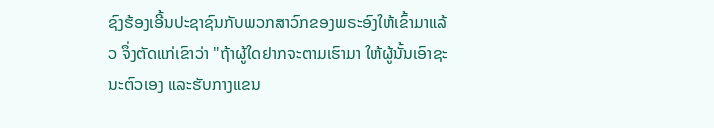ຊົງຮ້ອງເອີ້ນປະຊາຊົນກັບພວກສາວົກຂອງພຣະອົງໃຫ້ເຂົ້າມາແລ້ວ ຈຶ່ງຕັດແກ່ເຂົາວ່າ "ຖ້າຜູ້ໃດຢາກຈະຕາມເຮົາມາ ໃຫ້ຜູ້ນັ້ນເອົາຊະນະຕົວເອງ ແລະຮັບກາງແຂນ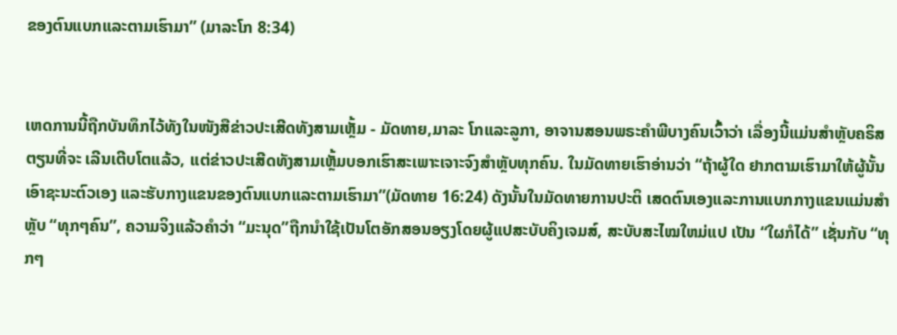ຂອງຕົນແບກແລະຕາມເຮົາມາ” (ມາລະໂກ 8:34)


ເຫດການນີ້ຖືກບັນທຶກໄວ້ທັງໃນໜັງສືຂ່າວປະເສີດທັງສາມເຫຼັ້ມ - ມັດທາຍ,ມາລະ ໂກແລະລູກາ, ອາຈານສອນພຣະຄໍາພີບາງຄົນເວົ້າວ່າ ເລື່ອງນີ້ແມ່ນສໍາຫຼັບຄຣິສຕຽນທີ່ຈະ ເລີນເຕີບໂຕແລ້ວ, ແຕ່ຂ່າວປະເສີດທັງສາມເຫຼັ້ມບອກເຮົາສະເພາະເຈາະຈົງສໍາຫຼັບທຸກຄົນ. ໃນມັດທາຍເຮົາອ່ານວ່າ “ຖ້າຜູ້ໃດ ຢາກຕາມເຮົາມາໃຫ້ຜູ້ນັ້ນເອົາຊະນະຕົວເອງ ແລະຮັບກາງແຂນຂອງຕົນແບກແລະຕາມເຮົາມາ”(ມັດທາຍ 16:24) ດັງນັ້ນໃນມັດທາຍການປະຕິ ເສດຕົນເອງແລະການແບກກາງແຂນແມ່ນສໍາຫຼັບ “ທຸກໆຄົນ”, ຄວາມຈິງແລ້ວຄໍາວ່າ “ມະນຸດ”ຖືກນໍາໃຊ້ເປັນໂຕອັກສອນອຽງໂດຍຜູ້ແປສະບັບຄິງເຈມສ໌, ສະບັບສະໄໝໃຫມ່ແປ ເປັນ “ໃຜກໍໄດ້” ເຊັ່ນກັບ “ທຸກໆ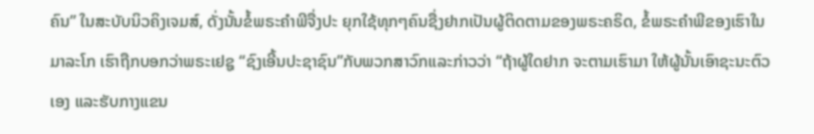ຄົນ” ໃນສະບັບນິວຄິງເຈມສ໌, ດັ່ງນັ້ນຂໍ້ພຣະຄໍາພີຈື່ງປະ ຍຸກໃຊ້ທຸກໆຄົນຊື່ງຢາກເປັນຜູ້ຕິດຕາມຂອງພຣະຄຣິດ, ຂໍ້ພຣະຄໍາພີຂອງເຮົາໃນມາລະໂກ ເຮົາຖືກບອກວ່າພຣະເຢຊູ “ຊົງເອີ້ນປະຊາຊົນ”ກັບພວກສາວົກແລະກ່າວວ່າ “ຖ້າຜູ້ໃດຢາກ ຈະຕາມເຮົາມາ ໃຫ້ຜູ້ນັ້ນເອົາຊະນະຕົວເອງ ແລະຮັບກາງແຂນ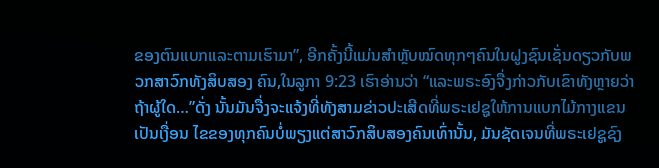ຂອງຕົນແບກແລະຕາມເຮົາມາ”, ອີກຄັ້ງນີ້ແມ່ນສໍາຫຼັບໝົດທຸກໆຄົນໃນຝູງຊົນເຊັ່ນດຽວກັບພວກສາວົກທັງສິບສອງ ຄົນ,ໃນລູກາ 9:23 ເຮົາອ່ານວ່າ “ແລະພຣະອົງຈື່ງກ່າວກັບເຂົາທັງຫຼາຍວ່າຖ້າຜູ້ໃດ…”ດັ່ງ ນັ້ນມັນຈື່ງຈະແຈ້ງທີ່ທັງສາມຂ່າວປະເສີດທີ່ພຣະເຢຊູໃຫ້ການແບກໄມ້ກາງແຂນເປັນເງື່ອນ ໄຂຂອງທຸກຄົນບໍ່ພຽງແຕ່ສາວົກສິບສອງຄົນເທົ່ານັ້ນ, ມັນຊັດເຈນທີ່ພຣະເຢຊູຊົງ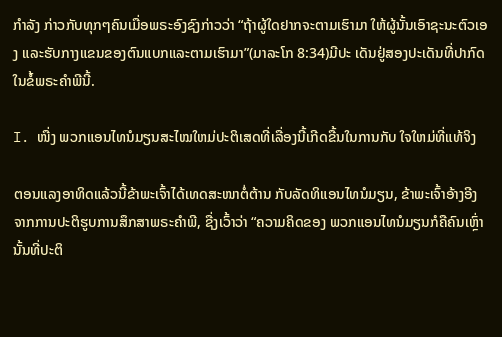ກຳລັງ ກ່າວກັບທຸກໆຄົນເມື່ອພຣະອົງຊົງກ່າວວ່າ “ຖ້າຜູ້ໃດຢາກຈະຕາມເຮົາມາ ໃຫ້ຜູ້ນັ້ນເອົາຊະນະຕົວເອງ ແລະຮັບກາງແຂນຂອງຕົນແບກແລະຕາມເຮົາມາ”(ມາລະໂກ 8:34)ມີປະ ເດັນຢູ່ສອງປະເດັນທີ່ປາກົດໃນຂໍ້ພຣະຄໍາພີນີ້.

I. ໜື່ງ ພວກແອນໄທນໍມຽນສະໄໝໃຫມ່ປະຕິເສດທີ່ເລື່ອງນີ້ເກີດຂື້ນໃນການກັບ ໃຈໃຫມ່ທີ່ແທ້ຈິງ

ຕອນແລງອາທິດແລ້ວນີ້ຂ້າພະເຈົ້າໄດ້ເທດສະໜາຕໍ່ຕ້ານ ກັບລັດທິແອນໄທນໍມຽນ, ຂ້າພະເຈົ້າອ້າງອີງຈາກການປະຕິຮູບການສຶກສາພຣະຄໍາພີ, ຊື່ງເວົ້າວ່າ “ຄວາມຄິດຂອງ ພວກແອນໄທນໍມຽນກໍຄືຄົນເຫຼົ່ານັ້ນທີ່ປະຕິ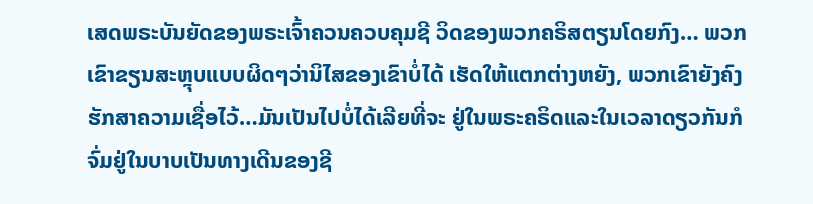ເສດພຣະບັນຍັດຂອງພຣະເຈົ້າຄວນຄວບຄຸມຊີ ວິດຂອງພວກຄຣິສຕຽນໂດຍກົງ… ພວກເຂົາຂຽນສະຫຼຸບແບບຜິດໆວ່ານິໄສຂອງເຂົາບໍ່ໄດ້ ເຮັດໃຫ້ແຕກຕ່າງຫຍັງ, ພວກເຂົາຍັງຄົງຮັກສາຄວາມເຊື່ອໄວ້…ມັນເປັນໄປບໍ່ໄດ້ເລີຍທີ່ຈະ ຢູ່ໃນພຣະຄຣິດແລະໃນເວລາດຽວກັນກໍຈົ່ມຢູ່ໃນບາບເປັນທາງເດີນຂອງຊີ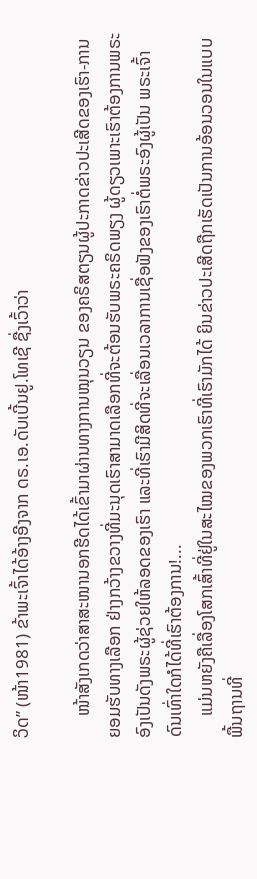ວິດ” (ໜ້າ1981) ຂ້າພະເຈົ້າໄດ້ອ້າງອີງຈາກ ດຣ.ເອ.ດັບເບີ້ນຢູ.ໂທເຊີ ຊື່ງເວົ້າວ່າ

     ໜ້າສັງເກດວ່າສາສະໜານອກຮີດໄດ້ເຂົ້າມາຜ່ານທາງການໝຸນວຽນ ຂອງຄຣິສຕຽນຜູ້ປະກາດຂ່າວປະເສີດຂອງເຮົາ-ການຍອມຮັບທາງເລືອກ ຢ່າງກວ້າງຂວາງທີ່ມະນຸດເຮົາສາມາດເລືອກທີ່ຈະຕ້ອນຮັບພຣະຄຣິດພຽງ ຜູ້ດຽວເພາະເຮົາຕ້ອງການພຣະອົງເປັນດັງພຣະຜູ້ຊ່ວຍໃຫ້ລອດຂອງເຮົາ ແລະທີ່ເຮົາມີສິດທີ່ຈະເລື່ອນເວລາການເຊື່ອຟັງຂອງເຮົາຕໍ່ພຣະອົງຜູ້ເປັນ ພຣະເຈົ້າດົນເທົ່າໃດກໍໄດ້ທີ່ເຮົາຕ້ອງການ!...
     ແມ່ນຫຍັງຄືເລື່ອງໂສກເສົ້າທີ່ຢູ່ໃນສະໄໝຂອງພວກເຮົາທີ່ເຮົາມັກໄດ້ ຍິນຂ່າວປະເສີດຖືກເຮັດເປັນການອ້ອນວອນໃນແບບພື້ນຖານທີ່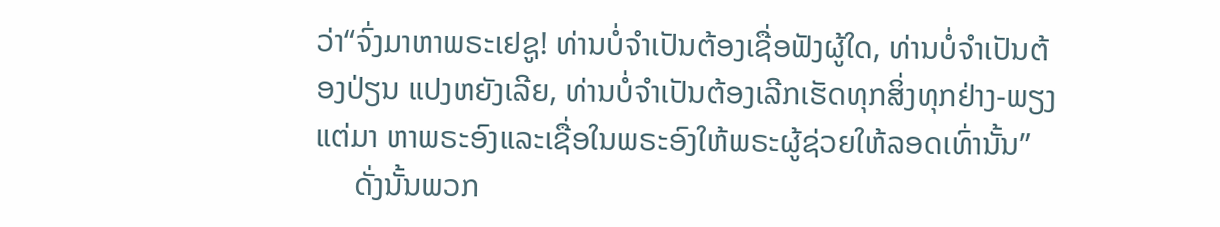ວ່າ“ຈົ່ງມາຫາພຣະເຢຊູ! ທ່ານບໍ່ຈໍາເປັນຕ້ອງເຊື່ອຟັງຜູ້ໃດ, ທ່ານບໍ່ຈໍາເປັນຕ້ອງປ່ຽນ ແປງຫຍັງເລີຍ, ທ່ານບໍ່ຈໍາເປັນຕ້ອງເລີກເຮັດທຸກສິ່ງທຸກຢ່າງ-ພຽງແຕ່ມາ ຫາພຣະອົງແລະເຊື່ອໃນພຣະອົງໃຫ້ພຣະຜູ້ຊ່ວຍໃຫ້ລອດເທົ່ານັ້ນ”
     ດັ່ງນັ້ນພວກ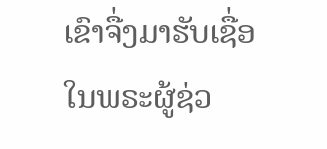ເຂົາຈື່ງມາຮັບເຊື່ອໃນພຣະຜູ້ຊ່ວ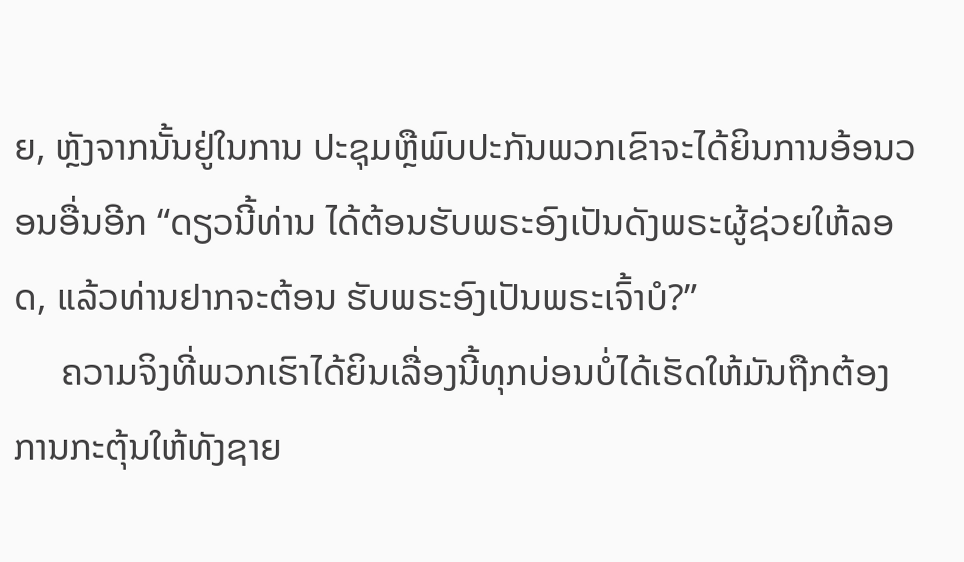ຍ, ຫຼັງຈາກນັ້ນຢູ່ໃນການ ປະຊຸມຫຼືພົບປະກັນພວກເຂົາຈະໄດ້ຍິນການອ້ອນວອນອື່ນອີກ “ດຽວນີ້ທ່ານ ໄດ້ຕ້ອນຮັບພຣະອົງເປັນດັງພຣະຜູ້ຊ່ວຍໃຫ້ລອດ, ແລ້ວທ່ານຢາກຈະຕ້ອນ ຮັບພຣະອົງເປັນພຣະເຈົ້າບໍ?”
     ຄວາມຈິງທີ່ພວກເຮົາໄດ້ຍິນເລື່ອງນີ້ທຸກບ່ອນບໍ່ໄດ້ເຮັດໃຫ້ມັນຖືກຕ້ອງ ການກະຕຸ້ນໃຫ້ທັງຊາຍ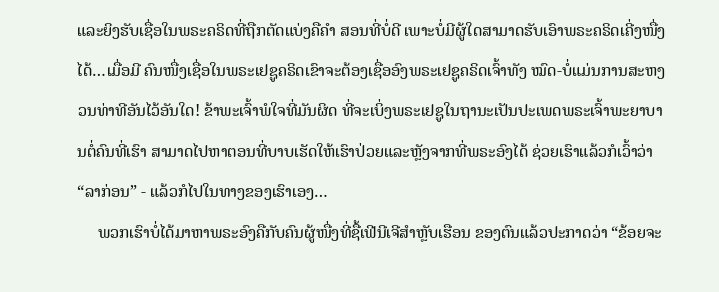ແລະຍິງຮັບເຊື່ອໃນພຣະຄຣິດທີ່ຖືກຕັດແບ່ງຄືຄໍາ ສອນທີ່ບໍ່ດີ ເພາະບໍ່ມີຜູ້ໃດສາມາດຮັບເອົາພຣະຄຣິດເຄີ່ງໜື່ງໄດ້…ເມື່ອມີ ຄົນໜື່ງເຊື່ອໃນພຣະເຢຊູຄຣິດເຂົາຈະຕ້ອງເຊື່ອອົງພຣະເຢຊູຄຣິດເຈົ້າທັງ ໝົດ-ບໍ່ແມ່ນການສະຫງວນທ່າທີອັນໄວ້ອັນໃດ! ຂ້າພະເຈົ້າພໍໃຈທີ່ມັນຜິດ ທີ່ຈະເບິ່ງພຣະເຢຊູໃນຖານະເປັນປະເພດພຣະເຈົ້າພະຍາບານຕໍ່ຄົນທີ່ເຮົາ ສາມາດໄປຫາຕອນທີ່ບາບເຮັດໃຫ້ເຮົາປ່ວຍແລະຫຼັງຈາກທີ່ພຣະອົງໄດ້ ຊ່ວຍເຮົາແລ້ວກໍເວົ້າວ່າ “ລາກ່ອນ” - ແລ້ວກໍໄປໃນທາງຂອງເຮົາເອງ…
     ພວກເຮົາບໍ່ໄດ້ມາຫາພຣະອົງຄືກັບຄົນຜູ້ໜື່ງທີ່ຊື້ເຟີນີເຈີສໍາຫຼັບເຮືອນ ຂອງຕົນແລ້ວປະກາດວ່າ “ຂ້ອຍຈະ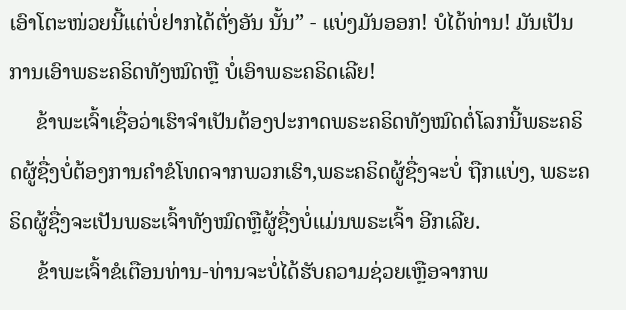ເອົາໂຕະໜ່ວຍນີ້ແຕ່ບໍ່ຢາກໄດ້ຕັ່ງອັນ ນັ້ນ” - ແບ່ງມັນອອກ! ບໍໄດ້ທ່ານ! ມັນເປັນການເອົາພຣະຄຣິດທັງໝົດຫຼື ບໍ່ເອົາພຣະຄຣິດເລີຍ!
     ຂ້າພະເຈົ້າເຊື່ອວ່າເຮົາຈໍາເປັນຕ້ອງປະກາດພຣະຄຣິດທັງໝົດຕໍ່ໂລກນີ້ພຣະຄຣິດຜູ້ຊື່ງບໍ່ຕ້ອງການຄໍາຂໍໂທດຈາກພວກເຮົາ,ພຣະຄຣິດຜູ້ຊື່ງຈະບໍ່ ຖືກແບ່ງ, ພຣະຄຣິດຜູ້ຊື່ງຈະເປັນພຣະເຈົ້າທັງໝົດຫຼືຜູ້ຊື່ງບໍ່ແມ່ນພຣະເຈົ້າ ອີກເລີຍ.
     ຂ້າພະເຈົ້າຂໍເຕືອນທ່ານ-ທ່ານຈະບໍ່ໄດ້ຮັບຄວາມຊ່ວຍເຫຼືອຈາກພ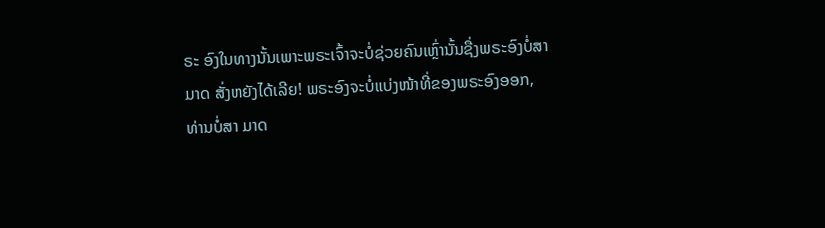ຣະ ອົງໃນທາງນັ້ນເພາະພຣະເຈົ້າຈະບໍ່ຊ່ວຍຄົນເຫຼົ່ານັ້ນຊື່ງພຣະອົງບໍ່ສາມາດ ສັ່ງຫຍັງໄດ້ເລີຍ! ພຣະອົງຈະບໍ່ແບ່ງໜ້າທີ່ຂອງພຣະອົງອອກ, ທ່ານບໍ່ສາ ມາດ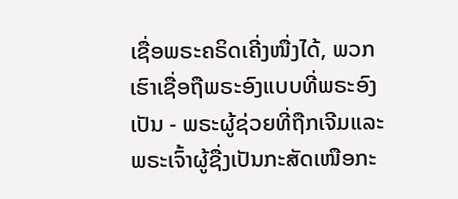ເຊື່ອພຣະຄຣິດເຄີ່ງໜື່ງໄດ້, ພວກເຮົາເຊື່ອຖືພຣະອົງແບບທີ່ພຣະອົງ ເປັນ - ພຣະຜູ້ຊ່ວຍທີ່ຖືກເຈີມແລະພຣະເຈົ້າຜູ້ຊື່ງເປັນກະສັດເໜືອກະ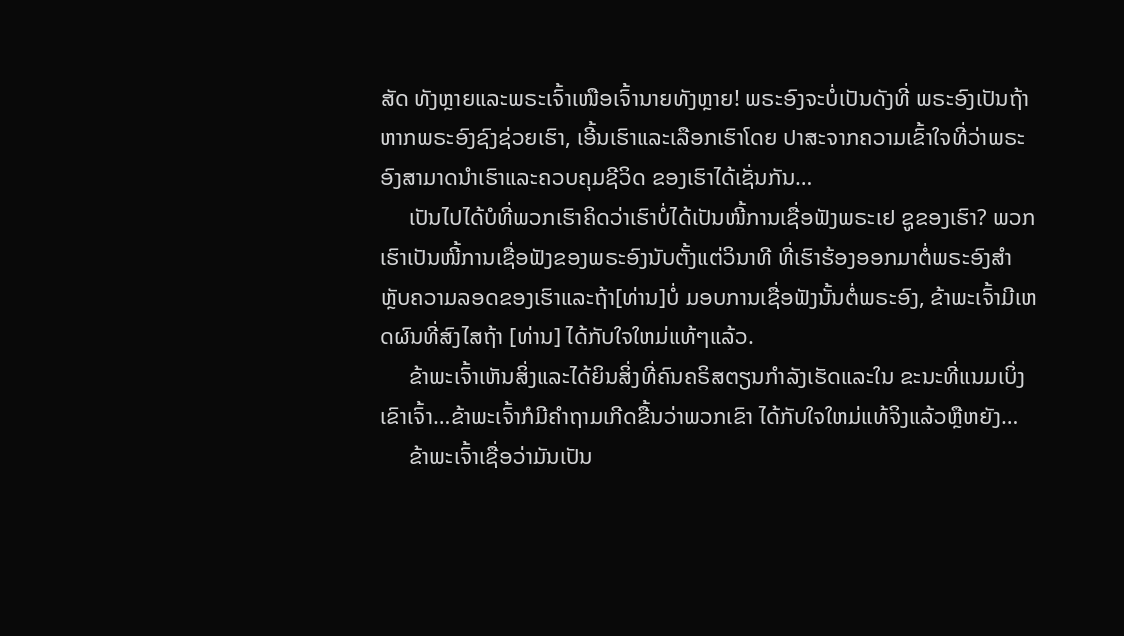ສັດ ທັງຫຼາຍແລະພຣະເຈົ້າເໜືອເຈົ້ານາຍທັງຫຼາຍ! ພຣະອົງຈະບໍ່ເປັນດັງທີ່ ພຣະອົງເປັນຖ້າຫາກພຣະອົງຊົງຊ່ວຍເຮົາ, ເອີ້ນເຮົາແລະເລືອກເຮົາໂດຍ ປາສະຈາກຄວາມເຂົ້າໃຈທີ່ວ່າພຣະອົງສາມາດນໍາເຮົາແລະຄວບຄຸມຊີວິດ ຂອງເຮົາໄດ້ເຊັ່ນກັນ…
     ເປັນໄປໄດ້ບໍທີ່ພວກເຮົາຄິດວ່າເຮົາບໍ່ໄດ້ເປັນໜີ້ການເຊື່ອຟັງພຣະເຢ ຊູຂອງເຮົາ? ພວກເຮົາເປັນໜີ້ການເຊື່ອຟັງຂອງພຣະອົງນັບຕັ້ງແຕ່ວິນາທີ ທີ່ເຮົາຮ້ອງອອກມາຕໍ່ພຣະອົງສໍາຫຼັບຄວາມລອດຂອງເຮົາແລະຖ້າ[ທ່ານ]ບໍ່ ມອບການເຊື່ອຟັງນັ້ນຕໍ່ພຣະອົງ, ຂ້າພະເຈົ້າມີເຫດຜົນທີ່ສົງໄສຖ້າ [ທ່ານ] ໄດ້ກັບໃຈໃຫມ່ແທ້ໆແລ້ວ.
     ຂ້າພະເຈົ້າເຫັນສິ່ງແລະໄດ້ຍິນສິ່ງທີ່ຄົນຄຣິສຕຽນກໍາລັງເຮັດແລະໃນ ຂະນະທີ່ແນມເບິ່ງເຂົາເຈົ້າ…ຂ້າພະເຈົ້າກໍມີຄໍາຖາມເກີດຂື້ນວ່າພວກເຂົາ ໄດ້ກັບໃຈໃຫມ່ແທ້ຈິງແລ້ວຫຼືຫຍັງ…
     ຂ້າພະເຈົ້າເຊື່ອວ່າມັນເປັນ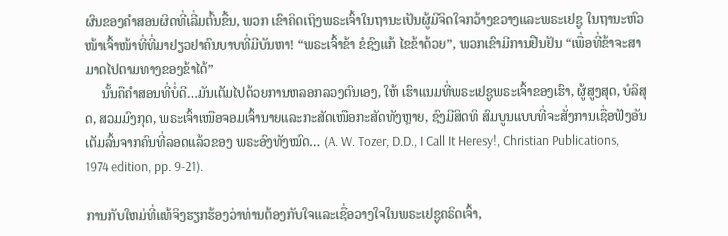ຜົນຂອງຄໍາສອນຜິດທີ່ເລີ່ມຕົ້ນຂື້ນ, ພວກ ເຂົາຄິດເຖິງພຣະເຈົ້າໃນຖານະເປັນຜູ້ມີຈິດໃຈກວ້າງຂວາງແລະພຣະເຢຊູ ໃນຖານະຫົວໜ້າເຈົ້າໜ້າທີ່ທີ່ມາຢຽວຢາຄົນບາບທີ່ມີບັນຫາ! “ພຣະເຈົ້າຂ້າ ຂໍຊົງແກ້ ໄຂຂ້າດ້ວຍ”, ພວກເຂົາມີການຢືນຢັນ “ເພື່ອທີ່ຂ້າຈະສາມາດໄປຕາມທາງຂອງຂ້າໄດ້”
     ນັ້ນຄືຄໍາສອນທີ່ບໍ່ດີ…ມັນເຕັມໄປດ້ວຍການຫລອກລວງຕົນເອງ, ໃຫ້ ເຮົາແນມທີ່ພຣະເຢຊູພຣະເຈົ້າຂອງເຮົາ, ຜູ້ສູງສຸດ, ບໍລິສຸດ, ສວມມົງກຸດ, ພຣະເຈົ້າເໜືອຈອມເຈົ້ານາຍແລະກະສັດເໜືອກະສັດທັງຫຼາຍ, ຊົງມີສິດທິ ສົມບູນແບບທີ່ຈະສັ່ງການເຊື່ອຟັງອັນເຕັມລົ້ນຈາກຄົນທີ່ລອດແລ້ວຂອງ ພຣະອົງທັງໝົດ… (A. W. Tozer, D.D., I Call It Heresy!, Christian Publications, 1974 edition, pp. 9-21).

ການກັບໃຫມ່ທີ່ແທ້ຈິງຮຽກຮ້ອງວ່າທ່ານຕ້ອງກັບໃຈແລະເຊື່ອວາງໃຈໃນພຣະເຢຊູຄຣິດເຈົ້າ,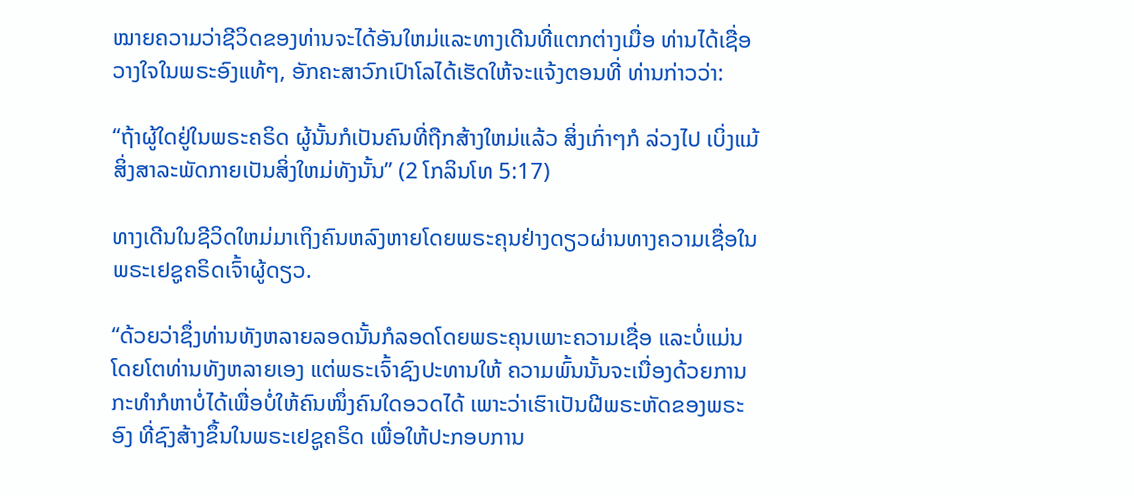ໝາຍຄວາມວ່າຊີວິດຂອງທ່ານຈະໄດ້ອັນໃຫມ່ແລະທາງເດີນທີ່ແຕກຕ່າງເມື່ອ ທ່ານໄດ້ເຊື່ອວາງໃຈໃນພຣະອົງແທ້ໆ, ອັກຄະສາວົກເປົາໂລໄດ້ເຮັດໃຫ້ຈະແຈ້ງຕອນທີ່ ທ່ານກ່າວວ່າ:

“ຖ້າຜູ້ໃດຢູ່ໃນພຣະຄຣິດ ຜູ້ນັ້ນກໍເປັນຄົນທີ່ຖືກສ້າງໃຫມ່ແລ້ວ ສິ່ງເກົ່າໆກໍ ລ່ວງໄປ ເບິ່ງແມ້ສິ່ງສາລະພັດກາຍເປັນສິ່ງໃຫມ່ທັງນັ້ນ” (2 ໂກລິນໂທ 5:17)

ທາງເດີນໃນຊີວິດໃຫມ່ມາເຖິງຄົນຫລົງຫາຍໂດຍພຣະຄຸນຢ່າງດຽວຜ່ານທາງຄວາມເຊື່ອໃນ ພຣະເຢຊູຄຣິດເຈົ້າຜູ້ດຽວ.

“ດ້ວຍວ່າຊຶ່ງທ່ານທັງຫລາຍລອດນັ້ນກໍລອດໂດຍພຣະຄຸນເພາະຄວາມເຊື່ອ ແລະບໍ່ແມ່ນໂດຍໂຕທ່ານທັງຫລາຍເອງ ແຕ່ພຣະເຈົ້າຊົງປະທານໃຫ້ ຄວາມພົ້ນນັ້ນຈະເນື່ອງດ້ວຍການກະທຳກໍຫາບໍ່ໄດ້ເພື່ອບໍ່ໃຫ້ຄົນໜຶ່ງຄົນໃດອວດໄດ້ ເພາະວ່າເຮົາເປັນຝີພຣະຫັດຂອງພຣະອົງ ທີ່ຊົງສ້າງຂຶ້ນໃນພຣະເຢຊູຄຣິດ ເພື່ອໃຫ້ປະກອບການ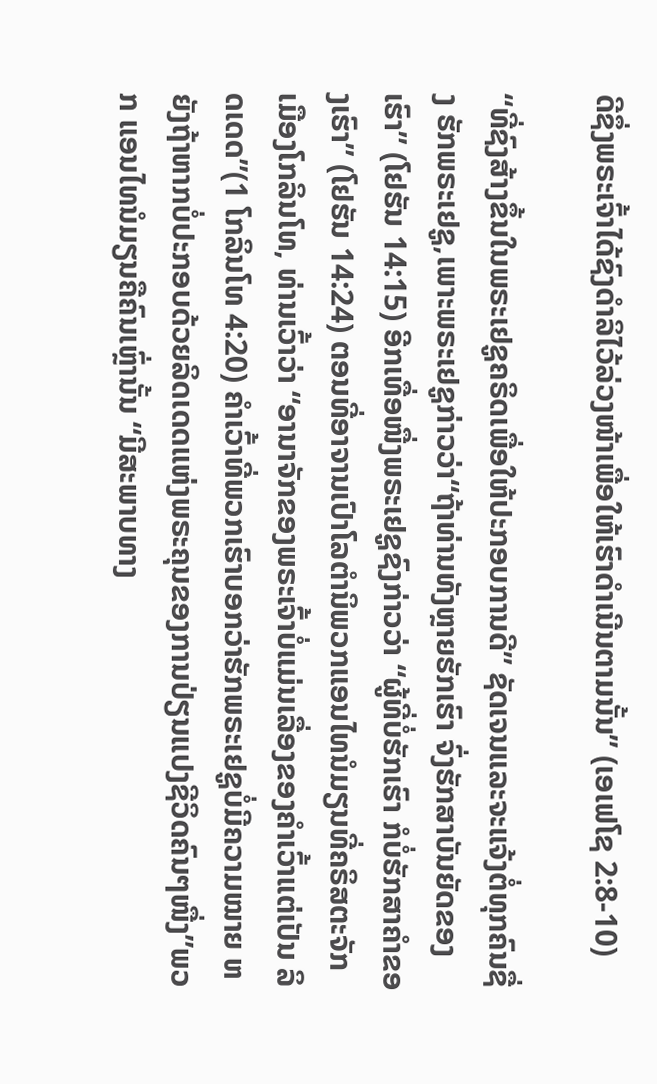ດີຊຶ່ງພຣະເຈົ້າໄດ້ຊົງດຳລິໄວ້ລ່ວງໜ້າເພື່ອໃຫ້ເຮົາດຳເນີນຕາມນັ້ນ” (ເອເຟໂຊ 2:8-10)

“ທີ່ຊົງສ້າງຂຶ້ນໃນພຣະເຢຊູຄຣິດເພື່ອໃຫ້ປະກອບການດີ” ຊັດເຈນແລະຈະແຈ້ງຕໍ່ທຸກຄົນຊື່ງ ຮັກພຣະເຢຊູ,ເພາະພຣະເຢຊູກ່າວວ່າ“ຖ້າທ່ານທັງຫຼາຍຮັກເຮົາ ຈົ່ງຮັກສາບັນຍັດຂອງເຮົາ” (ໂຢຮັນ 14:15) ອີກເທື່ອໜື່ງພຣະເຢຊູຊົງກ່າວວ່າ “ຜູ້ທີ່ບໍ່ຮັກເຮົາ ກໍບໍ່ຮັກສາຄຳຂອງເຮົາ” (ໂຢຮັນ 14:24) ຕອນທີ່ອາຈານເປົາໂລຕໍານິພວກແອນໄທນໍມຽນທີ່ຄຣິສຕະຈັກ ເມືອງໂກລິນໂທ, ທ່ານເວົ້າວ່າ “ອານາຈັກຂອງພຣະເຈົ້າບໍ່ແມ່ນເລື່ອງຂອງຄໍາເວົ້າແຕ່ເປັນ ລິດເດດ”(1 ໂກລິນໂທ 4:20) ຄໍາເວົ້າທີ່ພວກເຮົາບອກວ່າຮັກພຣະເຢຊູບໍ່ມີຄວາມໝາຍ ຫຍັງຖ້າຫາກບໍ່ປະກອບດ້ວຍລິດເດດແຫ່ງພຣະຄຸນຂອງການປ່ຽນແປງຊີວິດຄົນໆໜື່ງ”ພວກ ແອນໄທນໍມຽນຄືຄົນເຫຼົ່ານັ້ນ “ມີສະພາບທາງ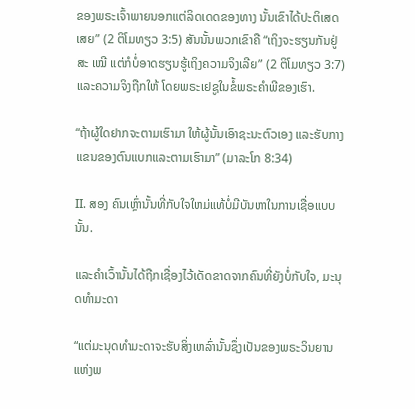ຂອງພຣະເຈົ້າພາຍນອກແຕ່ລິດເດດຂອງທາງ ນັ້ນເຂົາໄດ້ປະຕິເສດເສຍ” (2 ຕິໂມທຽວ 3:5) ສັນນັ້ນພວກເຂົາຄື “ເຖິງຈະຮຽນກັນຢູ່ສະ ເໝີ ແຕ່ກໍບໍ່ອາດຮຽນຮູ້ເຖິງຄວາມຈິງເລີຍ” (2 ຕິໂມທຽວ 3:7) ແລະຄວາມຈິງຖືກໃຫ້ ໂດຍພຣະເຢຊູໃນຂໍ້ພຣະຄໍາພີຂອງເຮົາ.

“ຖ້າຜູ້ໃດຢາກຈະຕາມເຮົາມາ ໃຫ້ຜູ້ນັ້ນເອົາຊະນະຕົວເອງ ແລະຮັບກາງແຂນຂອງຕົນແບກແລະຕາມເຮົາມາ” (ມາລະໂກ 8:34)

II. ສອງ ຄົນເຫຼົ່ານັ້ນທີ່ກັບໃຈໃຫມ່ແທ້ບໍ່ມີບັນຫາໃນການເຊື່ອແບບນັ້ນ.

ແລະຄໍາເວົ້ານັ້ນໄດ້ຖືກເຊື່ອງໄວ້ເດັດຂາດຈາກຄົນທີ່ຍັງບໍ່ກັບໃຈ, ມະນຸດທໍາມະດາ

“ແຕ່ມະນຸດທຳມະດາຈະຮັບສິ່ງເຫລົ່ານັ້ນຊຶ່ງເປັນຂອງພຣະວິນຍານແຫ່ງພ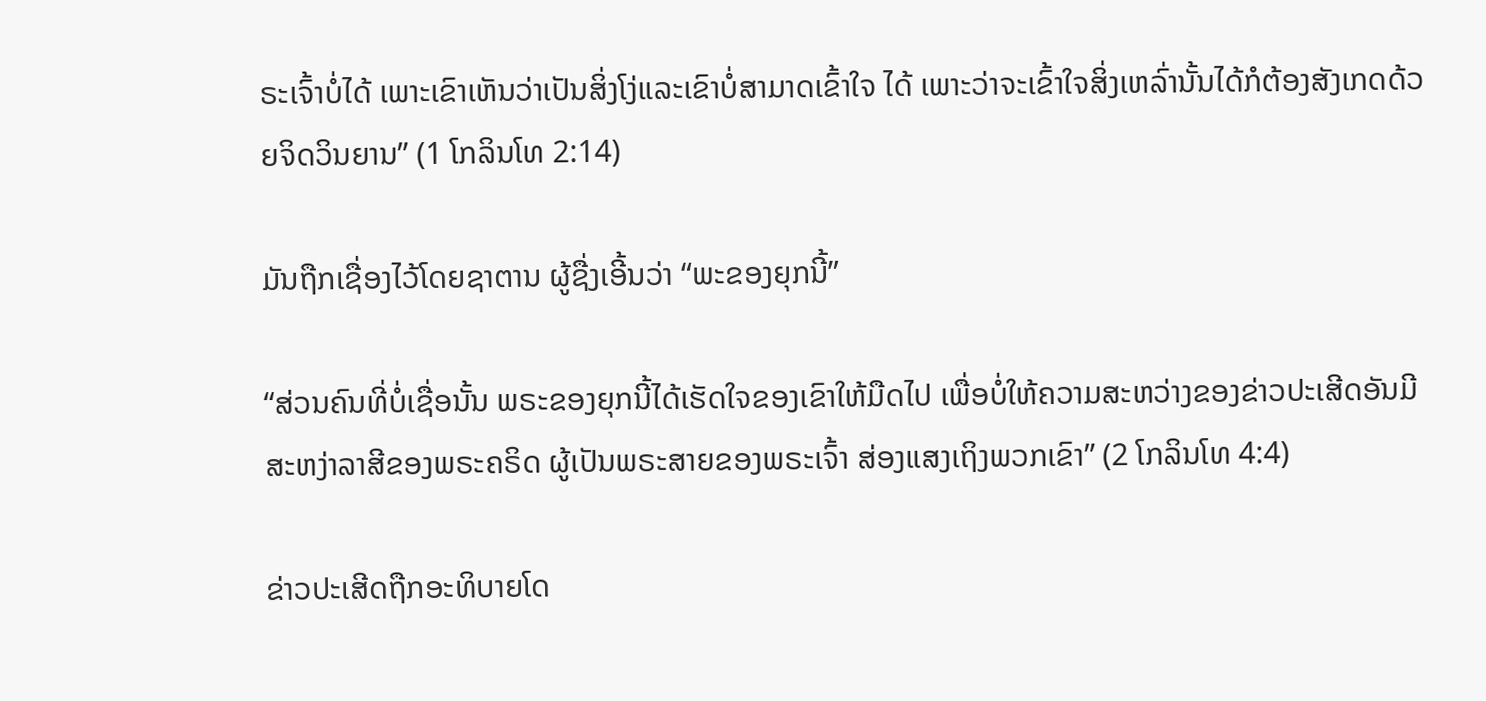ຣະເຈົ້າບໍ່ໄດ້ ເພາະເຂົາເຫັນວ່າເປັນສິ່ງໂງ່ແລະເຂົາບໍ່ສາມາດເຂົ້າໃຈ ໄດ້ ເພາະວ່າຈະເຂົ້າໃຈສິ່ງເຫລົ່ານັ້ນໄດ້ກໍຕ້ອງສັງເກດດ້ວຍຈິດວິນຍານ” (1 ໂກລິນໂທ 2:14)

ມັນຖືກເຊື່ອງໄວ້ໂດຍຊາຕານ ຜູ້ຊື່ງເອີ້ນວ່າ “ພະຂອງຍຸກນີ້”

“ສ່ວນຄົນທີ່ບໍ່ເຊື່ອນັ້ນ ພຣະຂອງຍຸກນີ້ໄດ້ເຮັດໃຈຂອງເຂົາໃຫ້ມືດໄປ ເພື່ອບໍ່ໃຫ້ຄວາມສະຫວ່າງຂອງຂ່າວປະເສີດອັນມີສະຫງ່າລາສີຂອງພຣະຄຣິດ ຜູ້ເປັນພຣະສາຍຂອງພຣະເຈົ້າ ສ່ອງແສງເຖິງພວກເຂົາ” (2 ໂກລິນໂທ 4:4)

ຂ່າວປະເສີດຖືກອະທິບາຍໂດ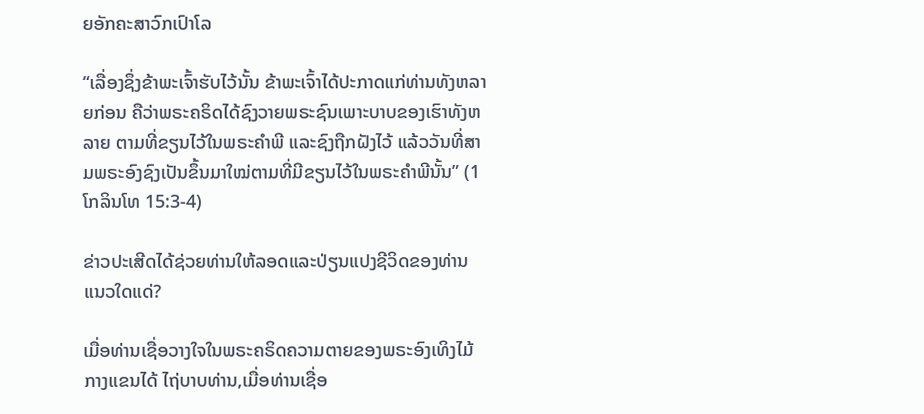ຍອັກຄະສາວົກເປົາໂລ

“ເລື່ອງຊຶ່ງຂ້າພະເຈົ້າຮັບໄວ້ນັ້ນ ຂ້າພະເຈົ້າໄດ້ປະກາດແກ່ທ່ານທັງຫລາຍກ່ອນ ຄືວ່າພຣະຄຣິດໄດ້ຊົງວາຍພຣະຊົນເພາະບາບຂອງເຮົາທັງຫລາຍ ຕາມທີ່ຂຽນໄວ້ໃນພຣະຄຳພີ ແລະຊົງຖືກຝັງໄວ້ ແລ້ວວັນທີ່ສາມພຣະອົງຊົງເປັນຂຶ້ນມາໃໝ່ຕາມທີ່ມີຂຽນໄວ້ໃນພຣະຄຳພີນັ້ນ” (1 ໂກລິນໂທ 15:3-4)

ຂ່າວປະເສີດໄດ້ຊ່ວຍທ່ານໃຫ້ລອດແລະປ່ຽນແປງຊີວິດຂອງທ່ານແນວໃດແດ່?

ເມື່ອທ່ານເຊື່ອວາງໃຈໃນພຣະຄຣິດຄວາມຕາຍຂອງພຣະອົງເທິງໄມ້ກາງແຂນໄດ້ ໄຖ່ບາບທ່ານ,ເມື່ອທ່ານເຊື່ອ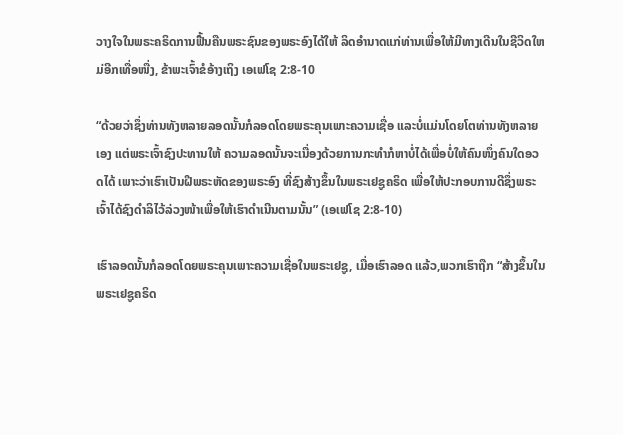ວາງໃຈໃນພຣະຄຣິດການຟື້ນຄືນພຣະຊົນຂອງພຣະອົງໄດ້ໃຫ້ ລິດອໍານາດແກ່ທ່ານເພື່ອໃຫ້ມີທາງເດີນໃນຊີວິດໃຫມ່ອີກເທື່ອໜື່ງ, ຂ້າພະເຈົ້າຂໍອ້າງເຖິງ ເອເຟໂຊ 2:8-10

“ດ້ວຍວ່າຊຶ່ງທ່ານທັງຫລາຍລອດນັ້ນກໍລອດໂດຍພຣະຄຸນເພາະຄວາມເຊື່ອ ແລະບໍ່ແມ່ນໂດຍໂຕທ່ານທັງຫລາຍເອງ ແຕ່ພຣະເຈົ້າຊົງປະທານໃຫ້ ຄວາມລອດນັ້ນຈະເນື່ອງດ້ວຍການກະທຳກໍຫາບໍ່ໄດ້ເພື່ອບໍ່ໃຫ້ຄົນໜຶ່ງຄົນໃດອວດໄດ້ ເພາະວ່າເຮົາເປັນຝີພຣະຫັດຂອງພຣະອົງ ທີ່ຊົງສ້າງຂຶ້ນໃນພຣະເຢຊູຄຣິດ ເພື່ອໃຫ້ປະກອບການດີຊຶ່ງພຣະເຈົ້າໄດ້ຊົງດຳລິໄວ້ລ່ວງໜ້າເພື່ອໃຫ້ເຮົາດຳເນີນຕາມນັ້ນ” (ເອເຟໂຊ 2:8-10)

ເຮົາລອດນັ້ນກໍລອດໂດຍພຣະຄຸນເພາະຄວາມເຊື່ອໃນພຣະເຢຊູ, ເມື່ອເຮົາລອດ ແລ້ວ,ພວກເຮົາຖືກ “ສ້າງຂຶ້ນໃນພຣະເຢຊູຄຣິດ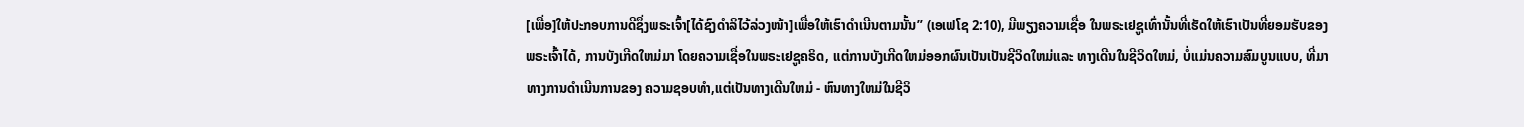[ເພື່ອ]ໃຫ້ປະກອບການດີຊຶ່ງພຣະເຈົ້າ[ໄດ້ຊົງດຳລິໄວ້ລ່ວງໜ້າ]ເພື່ອໃຫ້ເຮົາດຳເນີນຕາມນັ້ນ” (ເອເຟໂຊ 2:10), ມີພຽງຄວາມເຊື່ອ ໃນພຣະເຢຊູເທົ່ານັ້ນທີ່ເຮັດໃຫ້ເຮົາເປັນທີ່ຍອມຮັບຂອງພຣະເຈົ້າໄດ້, ການບັງເກີດໃຫມ່ມາ ໂດຍຄວາມເຊື່ອໃນພຣະເຢຊູຄຣິດ, ແຕ່ການບັງເກີດໃຫມ່ອອກຜົນເປັນເປັນຊີວິດໃຫມ່ແລະ ທາງເດີນໃນຊີວິດໃຫມ່, ບໍ່ແມ່ນຄວາມສົມບູນແບບ, ທີ່ມາທາງການດໍາເນີນການຂອງ ຄວາມຊອບທໍາ,ແຕ່ເປັນທາງເດີນໃຫມ່ - ຫົນທາງໃຫມ່ໃນຊີວິ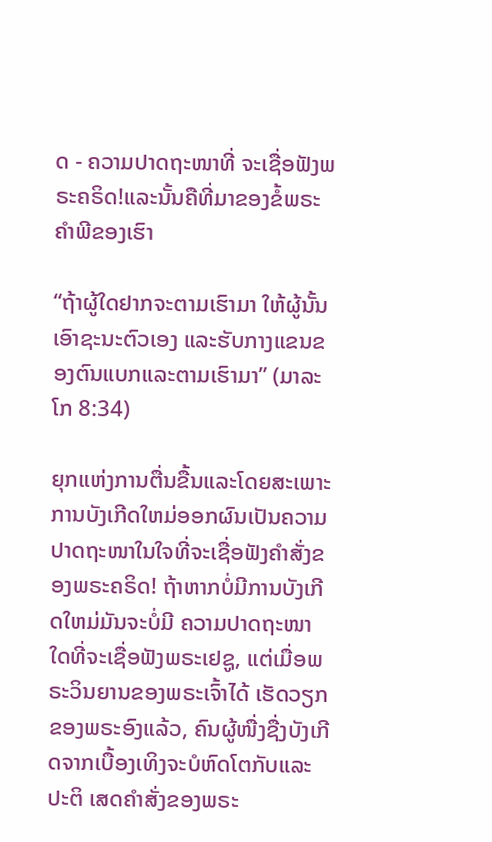ດ - ຄວາມປາດຖະໜາທີ່ ຈະເຊື່ອຟັງພຣະຄຣິດ!ແລະນັ້ນຄືທີ່ມາຂອງຂໍ້ພຣະຄໍາພີຂອງເຮົາ

“ຖ້າຜູ້ໃດຢາກຈະຕາມເຮົາມາ ໃຫ້ຜູ້ນັ້ນເອົາຊະນະຕົວເອງ ແລະຮັບກາງແຂນຂອງຕົນແບກແລະຕາມເຮົາມາ” (ມາລະໂກ 8:34)

ຍຸກແຫ່ງການຕື່ນຂື້ນແລະໂດຍສະເພາະການບັງເກີດໃຫມ່ອອກຜົນເປັນຄວາມປາດຖະໜາໃນໃຈທີ່ຈະເຊື່ອຟັງຄໍາສັ່ງຂອງພຣະຄຣິດ! ຖ້າຫາກບໍ່ມີການບັງເກີດໃຫມ່ມັນຈະບໍ່ມີ ຄວາມປາດຖະໜາໃດທີ່ຈະເຊື່ອຟັງພຣະເຢຊູ, ແຕ່ເມື່ອພຣະວິນຍານຂອງພຣະເຈົ້າໄດ້ ເຮັດວຽກຂອງພຣະອົງແລ້ວ, ຄົນຜູ້ໜື່ງຊື່ງບັງເກີດຈາກເບື້ອງເທິງຈະບໍຫົດໂຕກັບແລະປະຕິ ເສດຄໍາສັ່ງຂອງພຣະ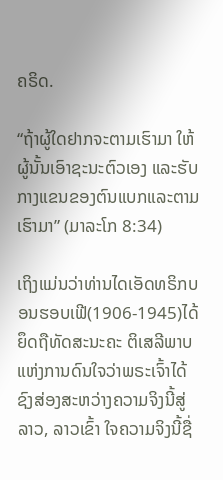ຄຣິດ.

“ຖ້າຜູ້ໃດຢາກຈະຕາມເຮົາມາ ໃຫ້ຜູ້ນັ້ນເອົາຊະນະຕົວເອງ ແລະຮັບກາງແຂນຂອງຕົນແບກແລະຕາມເຮົາມາ” (ມາລະໂກ 8:34)

ເຖິງແມ່ນວ່າທ່ານໄດເອັດທຣິກບອນຮອບເຟີ(1906-1945)ໄດ້ຍຶດຖືທັດສະນະຄະ ຕິເສລີພາບແຫ່ງການດົນໃຈວ່າພຣະເຈົ້າໄດ້ຊົງສ່ອງສະຫວ່າງຄວາມຈິງນີ້ສູ່ລາວ, ລາວເຂົ້າ ໃຈຄວາມຈິງນີ້ຊື່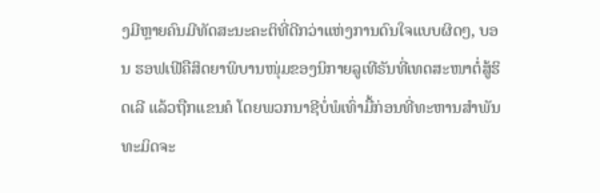ງມີຫຼາຍຄົນມີທັດສະນະຄະຕິທີ່ດີກວ່າແຫ່ງການດົນໃຈແບບຜິດໆ, ບອນ ຮອຟເຟີຄືສິດຍາພິບານໜຸ່ມຂອງນິກາຍລູເທີຣັນທີ່ເທດສະໜາຕໍ່ສູ້ຮິດເລີ ແລ້ວຖືກແຂນຄໍ ໂດຍພວກນາຊີບໍ່ພໍເທົ່າມື້ກ່ອນທີ່ທະຫານສໍາພັນທະມິດຈະ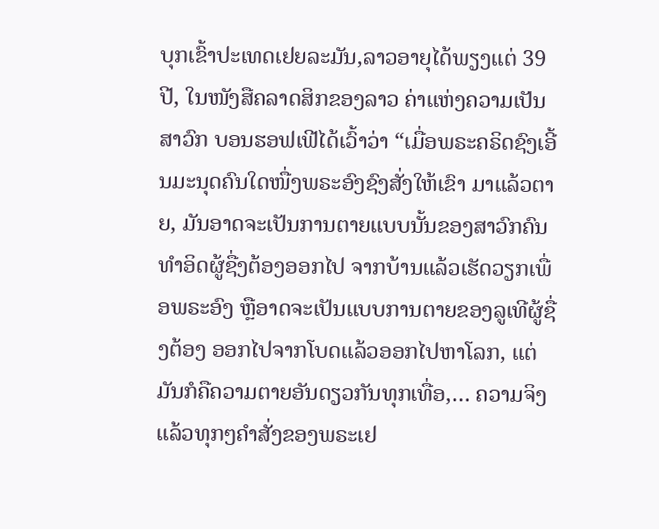ບຸກເຂົ້າປະເທດເຢຍລະມັນ,ລາວອາຍຸໄດ້ພຽງແຕ່ 39 ປີ, ໃນໜັງສືຄລາດສິກຂອງລາວ ຄ່າແຫ່ງຄວາມເປັນສາວົກ ບອນຮອຟເຟີໄດ້ເວົ້າວ່າ “ເມື່ອພຣະຄຣິດຊົງເອີ້ນມະນຸດຄົນໃດໜື່ງພຣະອົງຊົງສັ່ງໃຫ້ເຂົາ ມາແລ້ວຕາຍ, ມັນອາດຈະເປັນການຕາຍແບບນັ້ນຂອງສາວົກຄົນທໍາອິດຜູ້ຊື່ງຕ້ອງອອກໄປ ຈາກບ້ານແລ້ວເຮັດວຽກເພື່ອພຣະອົງ ຫຼືອາດຈະເປັນແບບການຕາຍຂອງລູເທີຜູ້ຊື່ງຕ້ອງ ອອກໄປຈາກໂບດແລ້ວອອກໄປຫາໂລກ, ແຕ່ມັນກໍຄືຄວາມຕາຍອັນດຽວກັນທຸກເທື່ອ,… ຄວາມຈິງແລ້ວທຸກໆຄໍາສັ່ງຂອງພຣະເຢ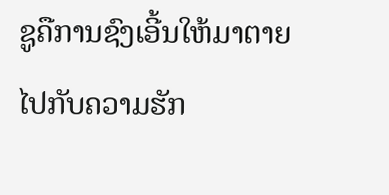ຊູຄືການຊົງເອີ້ນໃຫ້ມາຕາຍໄປກັບຄວາມຮັກ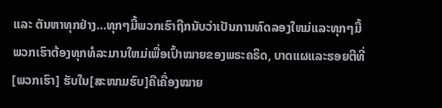ແລະ ຕັນຫາທຸກຢ່າງ…ທຸກໆມື້ພວກເຮົາຖືກນັບວ່າເປັນການທົດລອງໃຫມ່ແລະທຸກໆມື້ພວກເຮົາຕ້ອງທຸກທໍລະມານໃຫມ່ເພື່ອເປົ້າໝາຍຂອງພຣະຄຣິດ, ບາດແຜແລະຮອຍຕີທີ່ [ພວກເຮົາ] ຮັບໃນ[ສະໜາມຮົບ]ຄືເຄື່ອງໝາຍ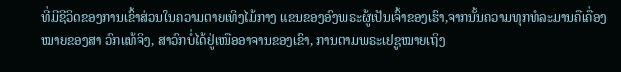ທີ່ມີຊີວິດຂອງການເຂົ້າສ່ວນໃນຄວາມຕາຍເທິງໄມ້ກາງ ແຂນຂອງອົງພຣະຜູ້ເປັນເຈົ້າຂອງເຮົາ,ຈາກນັ້ນຄວາມທຸກທໍລະມານຄືເຄື່ອງໝາຍຂອງສາ ວົກແທ້ຈິງ, ສາວົກບໍ່ໄດ້ຢູ່ເໜືອອາຈານຂອງເຂົາ, ການຕາມພຣະເຢຊູໝາຍເຖິງ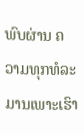ພົບຜ່ານ ຄວາມທຸກທໍລະມານເພາະເຮົາ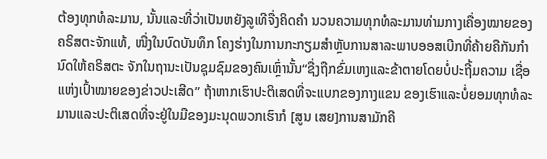ຕ້ອງທຸກທໍລະມານ, ນັ້ນແລະທີ່ວ່າເປັນຫຍັງລູເທີຈື່ງຄິດຄໍາ ນວນຄວາມທຸກທໍລະມານທ່າມກາງເຄື່ອງໝາຍຂອງຄຣິສຕະຈັກແທ້, ໜື່ງໃນບົດບັນທຶກ ໂຄງຮ່າງໃນການກະກຽມສໍາຫຼັບການສາລະພາບອອສເບີກທີ່ຄ້າຍຄືກັນກໍານົດໃຫ້ຄຣິສຕະ ຈັກໃນຖານະເປັນຊຸມຊົມຂອງຄົນເຫຼົ່ານັ້ນ“ຊື່ງຖືກຂົ່ມເຫງແລະຂ້າຕາຍໂດຍບໍ່ປະຖີ້ມຄວາມ ເຊື່ອແຫ່ງເປົ້າໝາຍຂອງຂ່າວປະເສີດ” ຖ້າຫາກເຮົາປະຕິເສດທີ່ຈະແບກຂອງກາງແຂນ ຂອງເຮົາແລະບໍ່ຍອມທຸກທໍລະມານແລະປະຕິເສດທີ່ຈະຢູ່ໃນມືຂອງມະນຸດພວກເຮົາກໍ [ສູນ ເສຍ]ການສາມັກຄີ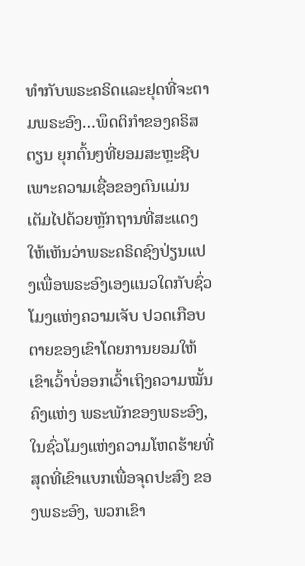ທໍາກັບພຣະຄຣິດແລະຢຸດທີ່ຈະຕາມພຣະອົງ…ພຶດຕິກໍາຂອງຄຣິສຕຽນ ຍຸກຕົ້ນໆທີ່ຍອມສະຫຼະຊີບເພາະຄວາມເຊື່ອຂອງຕົນແມ່ນເຕັມໄປດ້ວຍຫຼັກຖານທີ່ສະແດງ ໃຫ້ເຫັນວ່າພຣະຄຣິດຊົງປ່ຽນແປງເພື່ອພຣະອົງເອງແນວໃດກັບຊົ່ວໂມງແຫ່ງຄວາມເຈັບ ປວດເກືອບຕາຍຂອງເຂົາໂດຍການຍອມໃຫ້ເຂົາເວົ້າບໍ່ອອກເວົ້າເຖິງຄວາມໝັ້ນຄົງແຫ່ງ ພຣະພັກຂອງພຣະອົງ, ໃນຊົ່ວໂມງແຫ່ງຄວາມໂຫດຮ້າຍທີ່ສຸດທີ່ເຂົາແບກເພື່ອຈຸດປະສົງ ຂອງພຣະອົງ, ພວກເຂົາ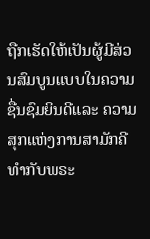ຖືກເຮັດໃຫ້ເປັນຜູ້ມີສ່ວນສົມບູນແບບໃນຄວາມຊື່ນຊົມຍິນດີແລະ ຄວາມສຸກແຫ່ງການສາມັກຄີທໍາກັບພຣະ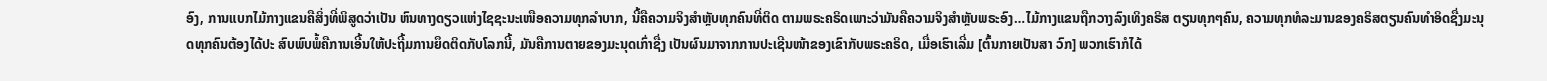ອົງ, ການແບກໄມ້ກາງແຂນຄືສິ່ງທີ່ພິສູດວ່າເປັນ ຫົນທາງດຽວແຫ່ງໄຊຊະນະເໜືອຄວາມທຸກລໍາບາກ, ນີ້ຄືຄວາມຈິງສໍາຫຼັບທຸກຄົນທີ່ຕິດ ຕາມພຣະຄຣິດເພາະວ່າມັນຄືຄວາມຈິງສໍາຫຼັບພຣະອົງ…ໄມ້ກາງແຂນຖືກວາງລົງເທິງຄຣິສ ຕຽນທຸກໆຄົນ, ຄວາມທຸກທໍລະມານຂອງຄຣິສຕຽນຄົນທໍາອິດຊື່ງມະນຸດທຸກຄົນຕ້ອງໄດ້ປະ ສົບພົບພໍ້ຄືການເອີ້ນໃຫ້ປະຖີ້ມການຍຶດຕິດກັບໂລກນີ້, ມັນຄືການຕາຍຂອງມະນຸດເກົ່າຊື່ງ ເປັນຜົນມາຈາກການປະເຊີນໜ້າຂອງເຂົາກັບພຣະຄຣິດ, ເມື່ອເຮົາເລີ່ມ [ຕົ້ນກາຍເປັນສາ ວົກ] ພວກເຮົາກໍໄດ້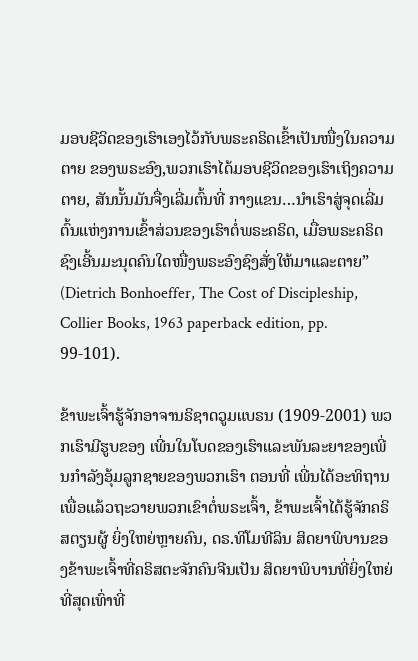ມອບຊີວິດຂອງເຮົາເອງໄວ້ກັບພຣະຄຣິດເຂົ້າເປັນໜື່ງໃນຄວາມຕາຍ ຂອງພຣະອົງ,ພວກເຮົາໄດ້ມອບຊີວິດຂອງເຮົາເຖິງຄວາມຕາຍ, ສັນນັ້ນມັນຈື່ງເລີ່ມຕົ້ນທີ່ ກາງແຂນ…ນໍາເຮົາສູ່ຈຸດເລີ່ມຕົ້ນແຫ່ງການເຂົ້າສ່ວນຂອງເຮົາຕໍ່ພຣະຄຣິດ, ເມື່ອພຣະຄຣິດ ຊົງເອີ້ນມະນຸດຄົນໃດໜື່ງພຣະອົງຊົງສັ່ງໃຫ້ມາແລະຕາຍ” (Dietrich Bonhoeffer, The Cost of Discipleship, Collier Books, 1963 paperback edition, pp. 99-101).

ຂ້າພະເຈົ້າຮູ້ຈັກອາຈານຣິຊາດວູມແບຣນ (1909-2001) ພວກເຮົາມີຮູບຂອງ ເພີ່ນໃນໂບດຂອງເຮົາແລະພັນລະຍາຂອງເພີ່ນກຳລັງອຸ້ມລູກຊາຍຂອງພວກເຮົາ ຕອນທີ່ ເພີ່ນໄດ້ອະທິຖານເພື່ອແລ້ວຖະວາຍພວກເຂົາຕໍ່ພຣະເຈົ້າ, ຂ້າພະເຈົ້າໄດ້ຮູ້ຈັກຄຣິສຕຽນຜູ້ ຍິ່ງໃຫຍ່ຫຼາຍຄົນ, ດຣ.ທິໂມທີລິນ ສິດຍາພິບານຂອງຂ້າພະເຈົ້າທີ່ຄຣິສຕະຈັກຄົນຈີນເປັນ ສິດຍາພິບານທີ່ຍິ່ງໃຫຍ່ທີ່ສຸດເທົ່າທີ່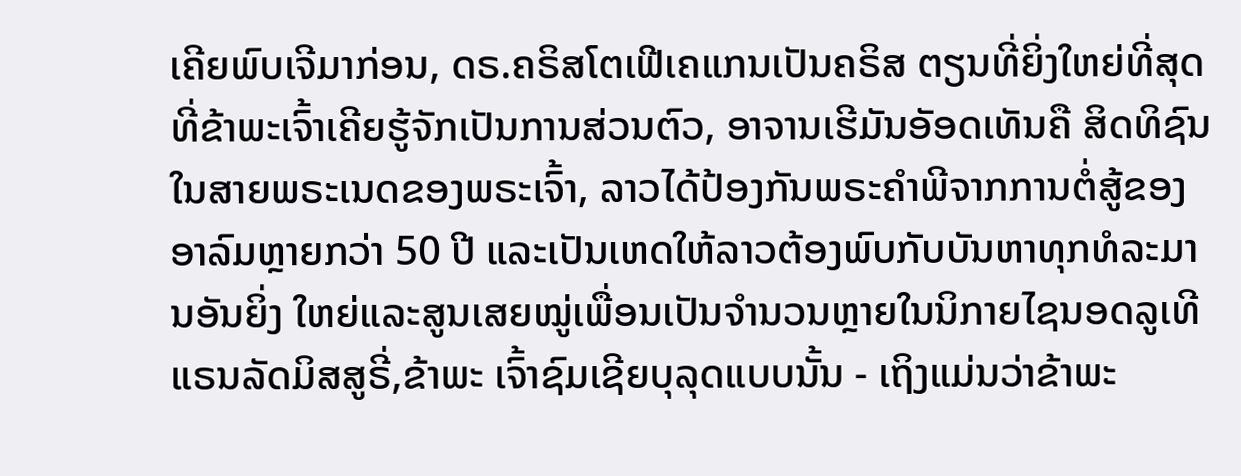ເຄີຍພົບເຈີມາກ່ອນ, ດຣ.ຄຣິສໂຕເຟີເຄແກນເປັນຄຣິສ ຕຽນທີ່ຍິ່ງໃຫຍ່ທີ່ສຸດທີ່ຂ້າພະເຈົ້າເຄີຍຮູ້ຈັກເປັນການສ່ວນຕົວ, ອາຈານເຮີມັນອັອດເທັນຄື ສິດທິຊົນໃນສາຍພຣະເນດຂອງພຣະເຈົ້າ, ລາວໄດ້ປ້ອງກັນພຣະຄໍາພີຈາກການຕໍ່ສູ້ຂອງ ອາລົມຫຼາຍກວ່າ 50 ປີ ແລະເປັນເຫດໃຫ້ລາວຕ້ອງພົບກັບບັນຫາທຸກທໍລະມານອັນຍິ່ງ ໃຫຍ່ແລະສູນເສຍໝູ່ເພື່ອນເປັນຈໍານວນຫຼາຍໃນນິກາຍໄຊນອດລູເທີແຣນລັດມິສສູຣີ່,ຂ້າພະ ເຈົ້າຊົມເຊີຍບຸລຸດແບບນັ້ນ - ເຖິງແມ່ນວ່າຂ້າພະ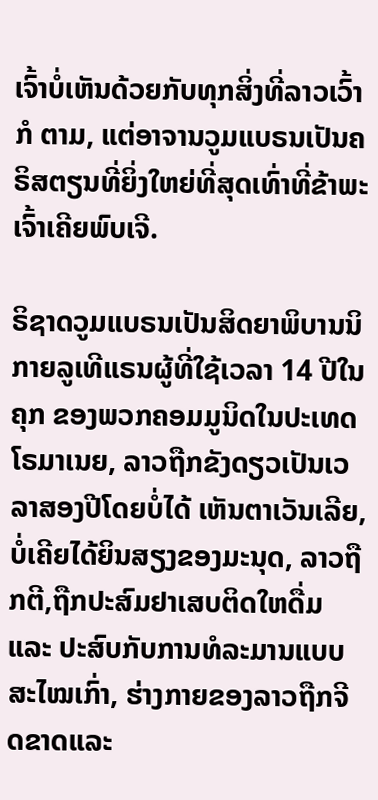ເຈົ້າບໍ່ເຫັນດ້ວຍກັບທຸກສິ່ງທີ່ລາວເວົ້າກໍ ຕາມ, ແຕ່ອາຈານວູມແບຣນເປັນຄຣິສຕຽນທີ່ຍິ່ງໃຫຍ່ທີ່ສຸດເທົ່າທີ່ຂ້າພະເຈົ້າເຄີຍພົບເຈີ.

ຣິຊາດວູມແບຣນເປັນສິດຍາພິບານນິກາຍລູເທີແຣນຜູ້ທີ່ໃຊ້ເວລາ 14 ປີໃນຄຸກ ຂອງພວກຄອມມູນິດໃນປະເທດໂຣມາເນຍ, ລາວຖືກຂັງດຽວເປັນເວລາສອງປີໂດຍບໍ່ໄດ້ ເຫັນຕາເວັນເລີຍ, ບໍ່ເຄີຍໄດ້ຍິນສຽງຂອງມະນຸດ, ລາວຖືກຕີ,ຖືກປະສົມຢາເສບຕິດໃຫດື່ມ ແລະ ປະສົບກັບການທໍລະມານແບບສະໄໝເກົ່າ, ຮ່າງກາຍຂອງລາວຖືກຈີດຂາດແລະ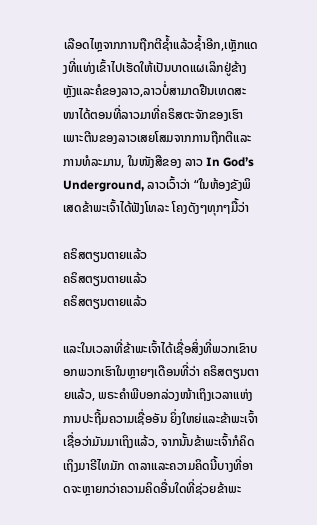ເລືອດໄຫຼຈາກການຖືກຕີຊ້ຳແລ້ວຊ້ຳອີກ,ເຫຼັກແດງທີ່ແທ່ງເຂົ້າໄປເຮັດໃຫ້ເປັນບາດແຜເລິກຢູ່ຂ້າງຫຼັງແລະຄໍຂອງລາວ,ລາວບໍ່ສາມາດຢືນເທດສະໜາໄດ້ຕອນທີ່ລາວມາທີ່ຄຣິສຕະຈັກຂອງເຮົາເພາະຕີນຂອງລາວເສຍໂສມຈາກການຖືກຕີແລະການທໍລະມານ, ໃນໜັງສືຂອງ ລາວ In God’s Underground, ລາວເວົ້າວ່າ “ໃນຫ້ອງຂັງພິເສດຂ້າພະເຈົ້າໄດ້ຟັງໂທລະ ໂຄງດັງໆທຸກໆມື້ວ່າ

ຄຣິສຕຽນຕາຍແລ້ວ
ຄຣິສຕຽນຕາຍແລ້ວ
ຄຣິສຕຽນຕາຍແລ້ວ

ແລະໃນເວລາທີ່ຂ້າພະເຈົ້າໄດ້ເຊື່ອສິ່ງທີ່ພວກເຂົາບອກພວກເຮົາໃນຫຼາຍໆເດືອນທີ່ວ່າ ຄຣິສຕຽນຕາຍແລ້ວ, ພຣະຄໍາພີບອກລ່ວງໜ້າເຖິງເວລາແຫ່ງການປະຖີ້ມຄວາມເຊື່ອອັນ ຍິ່ງໃຫຍ່ແລະຂ້າພະເຈົ້າເຊື່ອວ່າມັນມາເຖິງແລ້ວ, ຈາກນັ້ນຂ້າພະເຈົ້າກໍຄິດເຖິງມາຣີໄທມັກ ດາລາແລະຄວາມຄິດນີ້ບາງທີ່ອາດຈະຫຼາຍກວ່າຄວາມຄິດອື່ນໃດທີ່ຊ່ວຍຂ້າພະ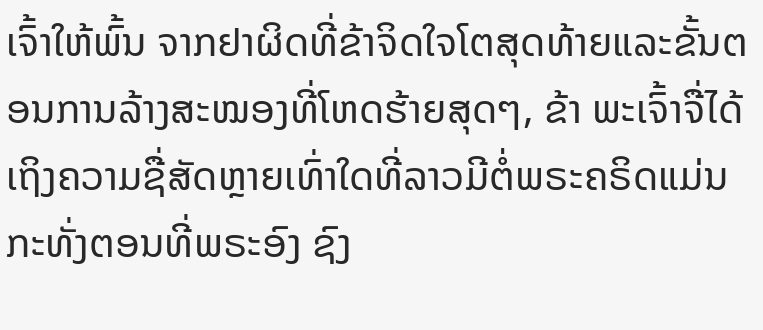ເຈົ້າໃຫ້ພົ້ນ ຈາກຢາຜິດທີ່ຂ້າຈິດໃຈໂຕສຸດທ້າຍແລະຂັ້ນຕອນການລ້າງສະໝອງທີ່ໂຫດຮ້າຍສຸດໆ, ຂ້າ ພະເຈົ້າຈື່ໄດ້ເຖິງຄວາມຊື່ສັດຫຼາຍເທົ່າໃດທີ່ລາວມີຕໍ່ພຣະຄຣິດແມ່ນກະທັ່ງຕອນທີ່ພຣະອົງ ຊົງ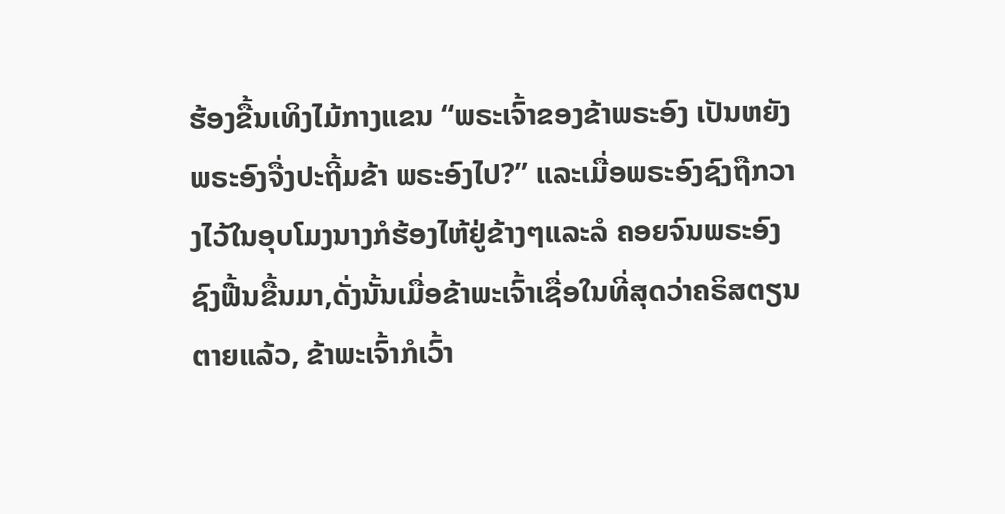ຮ້ອງຂື້ນເທິງໄມ້ກາງແຂນ “ພຣະເຈົ້າຂອງຂ້າພຣະອົງ ເປັນຫຍັງພຣະອົງຈື່ງປະຖີ້ມຂ້າ ພຣະອົງໄປ?” ແລະເມື່ອພຣະອົງຊົງຖືກວາງໄວ້ໃນອຸບໂມງນາງກໍຮ້ອງໄຫ້ຢູ່ຂ້າງໆແລະລໍ ຄອຍຈົນພຣະອົງຊົງຟື້ນຂື້ນມາ,ດັ່ງນັ້ນເມື່ອຂ້າພະເຈົ້າເຊື່ອໃນທີ່ສຸດວ່າຄຣິສຕຽນຕາຍແລ້ວ, ຂ້າພະເຈົ້າກໍເວົ້າ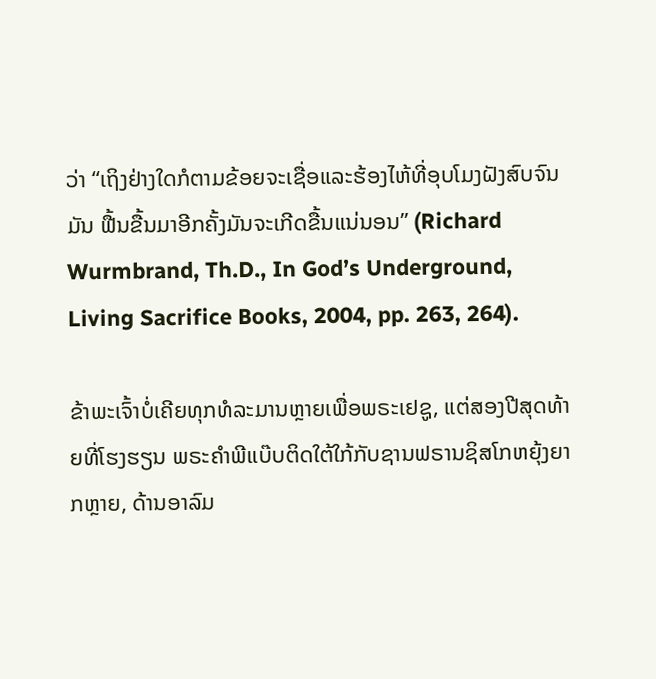ວ່າ “ເຖິງຢ່າງໃດກໍຕາມຂ້ອຍຈະເຊື່ອແລະຮ້ອງໄຫ້ທີ່ອຸບໂມງຝັງສົບຈົນມັນ ຟື້ນຂື້ນມາອີກຄັ້ງມັນຈະເກີດຂື້ນແນ່ນອນ” (Richard Wurmbrand, Th.D., In God’s Underground, Living Sacrifice Books, 2004, pp. 263, 264).

ຂ້າພະເຈົ້າບໍ່ເຄີຍທຸກທໍລະມານຫຼາຍເພື່ອພຣະເຢຊູ, ແຕ່ສອງປີສຸດທ້າຍທີ່ໂຮງຮຽນ ພຣະຄໍາພີແບ໊ບຕິດໃຕ້ໃກ້ກັບຊານຟຣານຊິສໂກຫຍຸ້ງຍາກຫຼາຍ, ດ້ານອາລົມ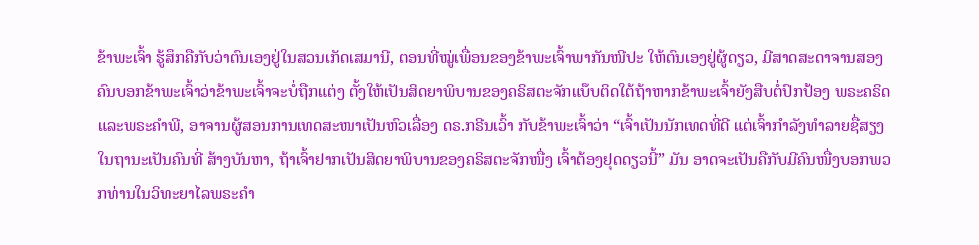ຂ້າພະເຈົ້າ ຮູ້ສຶກຄືກັບວ່າຕົນເອງຢູ່ໃນສວນເກັດເສມານີ, ຕອນທີ່ໝູ່ເພື່ອນຂອງຂ້າພະເຈົ້າພາກັນໜີປະ ໃຫ້ຕົນເອງຢູ່ຜູ້ດຽວ, ມີສາດສະດາຈານສອງຄົນບອກຂ້າພະເຈົ້າວ່າຂ້າພະເຈົ້າຈະບໍ່ຖືກແຕ່ງ ຕັ້ງໃຫ້ເປັນສິດຍາພິບານຂອງຄຣິສຕະຈັກແບ໊ບຕິດໃຕ້ຖ້າຫາກຂ້າພະເຈົ້າຍັງສືບຕໍ່ປົກປ້ອງ ພຣະຄຣິດແລະພຣະຄໍາພີ, ອາຈານຜູ້ສອນການເທດສະໜາເປັນຫົວເລື່ອງ ດຣ.ກຣີນເວົ້າ ກັບຂ້າພະເຈົ້າວ່າ “ເຈົ້າເປັນນັກເທດທີ່ດີ ແຕ່ເຈົ້າກໍາລັງທໍາລາຍຊື່ສຽງໃນຖານະເປັນຄົນທີ່ ສ້າງບັນຫາ, ຖ້າເຈົ້າຢາກເປັນສິດຍາພິບານຂອງຄຣິສຕະຈັກໜື່ງ ເຈົ້າຕ້ອງຢຸດດຽວນີ້” ມັນ ອາດຈະເປັນຄືກັບມີຄົນໜື່ງບອກພວກທ່ານໃນວິທະຍາໄລພຣະຄໍາ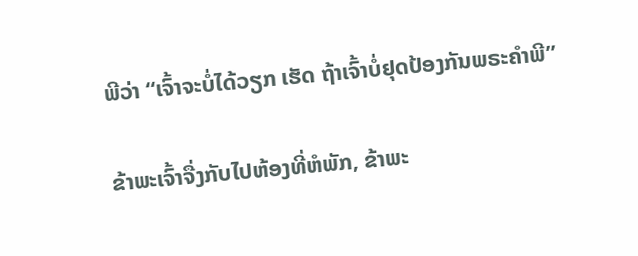ພີວ່າ “ເຈົ້າຈະບໍ່ໄດ້ວຽກ ເຮັດ ຖ້າເຈົ້າບໍ່ຢຸດປ້ອງກັນພຣະຄໍາພີ”

ຂ້າພະເຈົ້າຈື່ງກັບໄປຫ້ອງທີ່ຫໍພັກ, ຂ້າພະ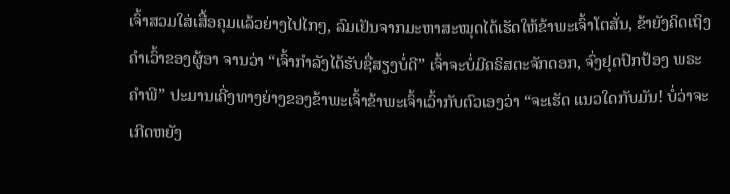ເຈົ້າສວມໃສ່ເສື້ອຄຸມແລ້ວຍ່າງໄປໄກໆ, ລົມເຢັນຈາກມະຫາສະໝຸດໄດ້ເຮັດໃຫ້ຂ້າພະເຈົ້າໂຕສັ່ນ, ຂ້າຍັງຄິດເຖິງຄໍາເວົ້າຂອງຜູ້ອາ ຈານວ່າ “ເຈົ້າກຳລັງໄດ້ຮັບຊື່ສຽງບໍ່ດີ” ເຈົ້າຈະບໍ່ມີຄຣິສຕະຈັກດອກ, ຈົ່ງຢຸດປົກປ້ອງ ພຣະຄໍາພີ” ປະມານເຄີ່ງທາງຍ່າງຂອງຂ້າພະເຈົ້າຂ້າພະເຈົ້າເວົ້າກັບຕົວເອງວ່າ “ຈະເຮັດ ແນວໃດກັບມັນ! ບໍ່ວ່າຈະເກີດຫຍັງ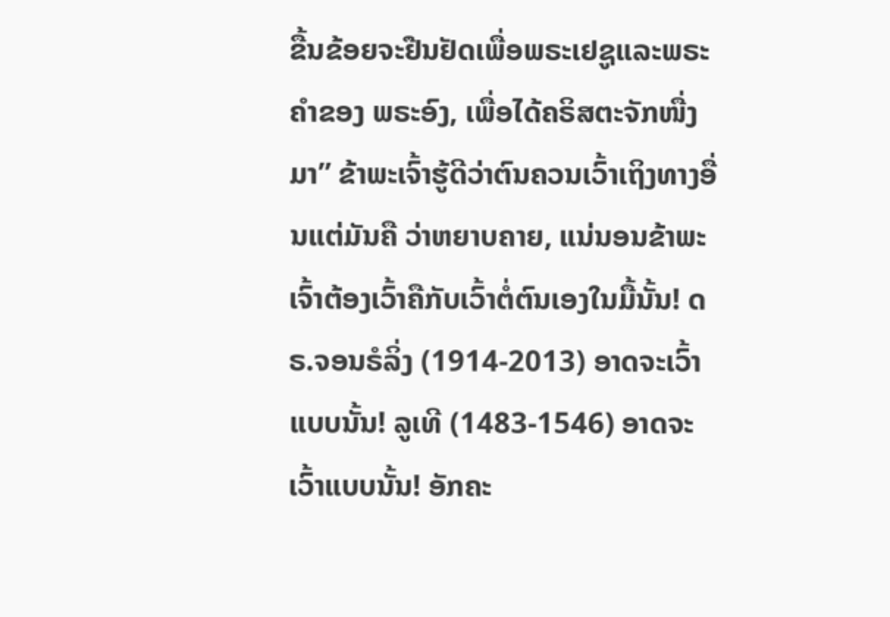ຂື້ນຂ້ອຍຈະຢືນຢັດເພື່ອພຣະເຢຊູແລະພຣະຄໍາຂອງ ພຣະອົງ, ເພື່ອໄດ້ຄຣິສຕະຈັກໜື່ງມາ” ຂ້າພະເຈົ້າຮູ້ດີວ່າຕົນຄວນເວົ້າເຖິງທາງອື່ນແຕ່ມັນຄື ວ່າຫຍາບຄາຍ, ແນ່ນອນຂ້າພະເຈົ້າຕ້ອງເວົ້າຄືກັບເວົ້າຕໍ່ຕົນເອງໃນມື້ນັ້ນ! ດຣ.ຈອນຣໍລິ່ງ (1914-2013) ອາດຈະເວົ້າແບບນັ້ນ! ລູເທີ (1483-1546) ອາດຈະເວົ້າແບບນັ້ນ! ອັກຄະ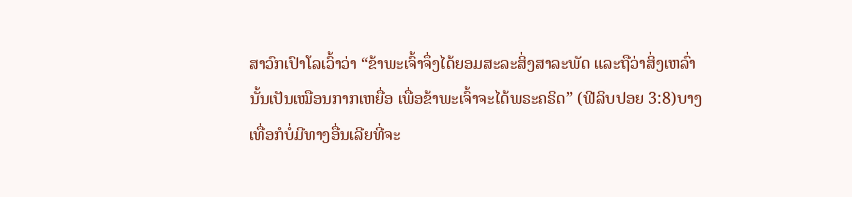ສາວົກເປົາໂລເວົ້າວ່າ “ຂ້າພະເຈົ້າຈຶ່ງໄດ້ຍອມສະລະສິ່ງສາລະພັດ ແລະຖືວ່າສິ່ງເຫລົ່ານັ້ນເປັນເໝືອນກາກເຫຍື່ອ ເພື່ອຂ້າພະເຈົ້າຈະໄດ້ພຣະຄຣິດ” (ຟີລິບປອຍ 3:8)ບາງ ເທື່ອກໍບໍ່ມີທາງອື່ນເລີຍທີ່ຈະ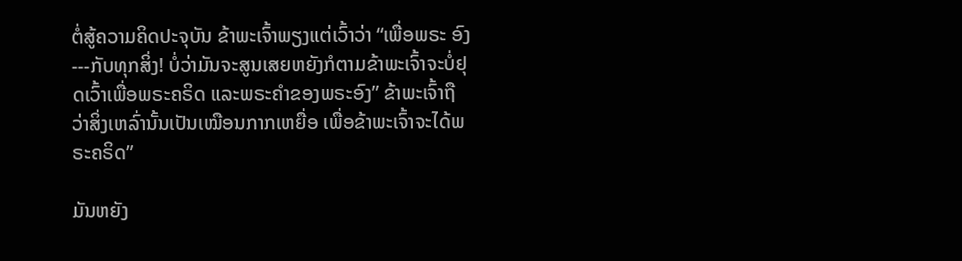ຕໍ່ສູ້ຄວາມຄິດປະຈຸບັນ ຂ້າພະເຈົ້າພຽງແຕ່ເວົ້າວ່າ “ເພື່ອພຣະ ອົງ---ກັບທຸກສິ່ງ! ບໍ່ວ່າມັນຈະສູນເສຍຫຍັງກໍຕາມຂ້າພະເຈົ້າຈະບໍ່ຢຸດເວົ້າເພື່ອພຣະຄຣິດ ແລະພຣະຄໍາຂອງພຣະອົງ” ຂ້າພະເຈົ້າຖືວ່າສິ່ງເຫລົ່ານັ້ນເປັນເໝືອນກາກເຫຍື່ອ ເພື່ອຂ້າພະເຈົ້າຈະໄດ້ພຣະຄຣິດ”

ມັນຫຍັງ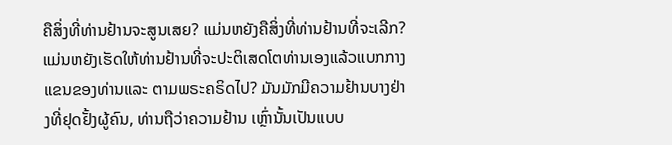ຄືສິ່ງທີ່ທ່ານຢ້ານຈະສູນເສຍ? ແມ່ນຫຍັງຄືສິ່ງທີ່ທ່ານຢ້ານທີ່ຈະເລີກ? ແມ່ນຫຍັງເຮັດໃຫ້ທ່ານຢ້ານທີ່ຈະປະຕິເສດໂຕທ່ານເອງແລ້ວແບກກາງແຂນຂອງທ່ານແລະ ຕາມພຣະຄຣິດໄປ? ມັນມັກມີຄວາມຢ້ານບາງຢ່າງທີ່ຢຸດຢັ້ງຜູ້ຄົນ, ທ່ານຖືວ່າຄວາມຢ້ານ ເຫຼົ່ານັ້ນເປັນແບບ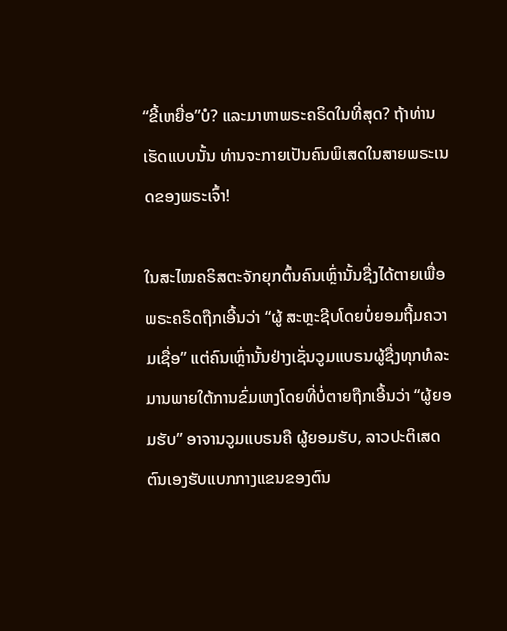“ຂີ້ເຫຍື່ອ”ບໍ? ແລະມາຫາພຣະຄຣິດໃນທີ່ສຸດ? ຖ້າທ່ານເຮັດແບບນັ້ນ ທ່ານຈະກາຍເປັນຄົນພິເສດໃນສາຍພຣະເນດຂອງພຣະເຈົ້າ!

ໃນສະໄໝຄຣິສຕະຈັກຍຸກຕົ້ນຄົນເຫຼົ່ານັ້ນຊື່ງໄດ້ຕາຍເພື່ອພຣະຄຣິດຖືກເອີ້ນວ່າ “ຜູ້ ສະຫຼະຊີບໂດຍບໍ່ຍອມຖີ້ມຄວາມເຊື່ອ” ແຕ່ຄົນເຫຼົ່ານັ້ນຢ່າງເຊັ່ນວູມແບຣນຜູ້ຊື່ງທຸກທໍລະ ມານພາຍໃຕ້ການຂົ່ມເຫງໂດຍທີ່ບໍ່ຕາຍຖືກເອີ້ນວ່າ “ຜູ້ຍອມຮັບ” ອາຈານວູມແບຣນຄື ຜູ້ຍອມຮັບ, ລາວປະຕິເສດຕົນເອງຮັບແບກກາງແຂນຂອງຕົນ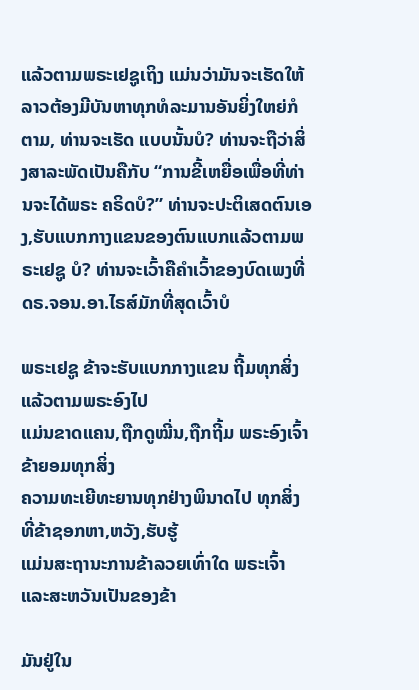ແລ້ວຕາມພຣະເຢຊູເຖິງ ແມ່ນວ່າມັນຈະເຮັດໃຫ້ລາວຕ້ອງມີບັນຫາທຸກທໍລະມານອັນຍິ່ງໃຫຍ່ກໍຕາມ, ທ່ານຈະເຮັດ ແບບນັ້ນບໍ? ທ່ານຈະຖືວ່າສິ່ງສາລະພັດເປັນຄືກັບ “ການຂີ້ເຫຍື່ອເພື່ອທີ່ທ່ານຈະໄດ້ພຣະ ຄຣິດບໍ?” ທ່ານຈະປະຕິເສດຕົນເອງ,ຮັບແບກກາງແຂນຂອງຕົນແບກແລ້ວຕາມພຣະເຢຊູ ບໍ? ທ່ານຈະເວົ້າຄືຄໍາເວົ້າຂອງບົດເພງທີ່ດຣ.ຈອນ.ອາ.ໄຣສ໌ມັກທີ່ສຸດເວົ້າບໍ

ພຣະເຢຊູ ຂ້າຈະຮັບແບກກາງແຂນ ຖີ້ມທຸກສິ່ງແລ້ວຕາມພຣະອົງໄປ
ແມ່ນຂາດແຄນ,ຖືກດູໝີ່ນ,ຖືກຖີ້ມ ພຣະອົງເຈົ້າ ຂ້າຍອມທຸກສິ່ງ
ຄວາມທະເຍີທະຍານທຸກຢ່າງພິນາດໄປ ທຸກສິ່ງທີ່ຂ້າຊອກຫາ,ຫວັງ,ຮັບຮູ້
ແມ່ນສະຖານະການຂ້າລວຍເທົ່າໃດ ພຣະເຈົ້າແລະສະຫວັນເປັນຂອງຂ້າ

ມັນຢູ່ໃນ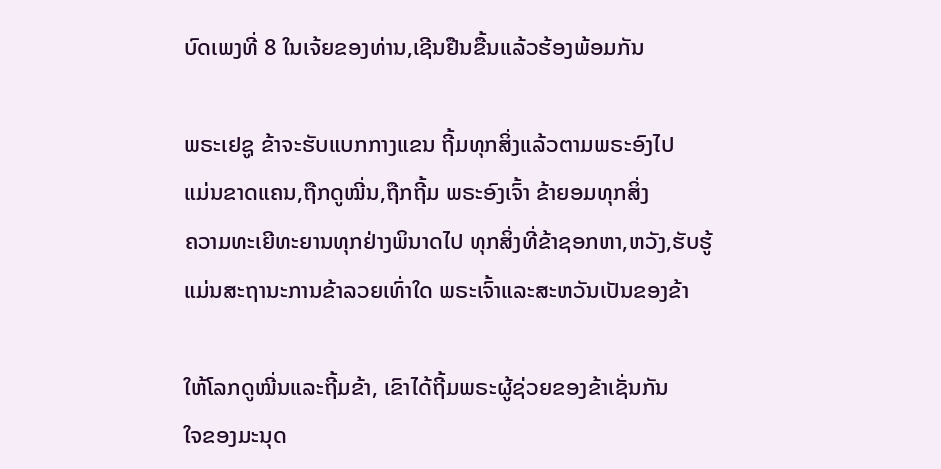ບົດເພງທີ່ 8 ໃນເຈ້ຍຂອງທ່ານ,ເຊີນຢືນຂື້ນແລ້ວຮ້ອງພ້ອມກັນ

ພຣະເຢຊູ ຂ້າຈະຮັບແບກກາງແຂນ ຖີ້ມທຸກສິ່ງແລ້ວຕາມພຣະອົງໄປ
ແມ່ນຂາດແຄນ,ຖືກດູໝີ່ນ,ຖືກຖີ້ມ ພຣະອົງເຈົ້າ ຂ້າຍອມທຸກສິ່ງ
ຄວາມທະເຍີທະຍານທຸກຢ່າງພິນາດໄປ ທຸກສິ່ງທີ່ຂ້າຊອກຫາ,ຫວັງ,ຮັບຮູ້
ແມ່ນສະຖານະການຂ້າລວຍເທົ່າໃດ ພຣະເຈົ້າແລະສະຫວັນເປັນຂອງຂ້າ

ໃຫ້ໂລກດູໝີ່ນແລະຖີ້ມຂ້າ, ເຂົາໄດ້ຖີ້ມພຣະຜູ້ຊ່ວຍຂອງຂ້າເຊັ່ນກັນ
ໃຈຂອງມະນຸດ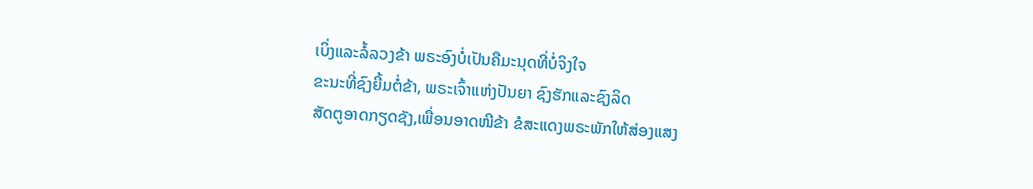ເບິ່ງແລະລໍ້ລວງຂ້າ ພຣະອົງບໍ່ເປັນຄືມະນຸດທີ່ບໍ່ຈິງໃຈ
ຂະນະທີ່ຊົງຍີ້ມຕໍ່ຂ້າ, ພຣະເຈົ້າແຫ່ງປັນຍາ ຊົງຮັກແລະຊົງລິດ
ສັດຕູອາດກຽດຊັງ,ເພື່ອນອາດໜີຂ້າ ຂໍສະແດງພຣະພັກໃຫ້ສ່ອງແສງ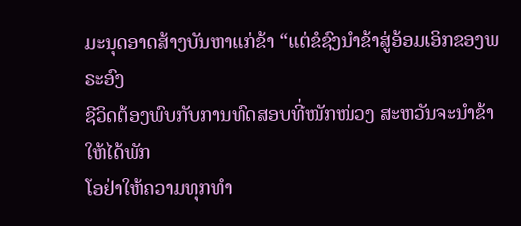ມະນຸດອາດສ້າງບັນຫາແກ່ຂ້າ “ແຕ່ຂໍຊົງນໍາຂ້າສູ່ອ້ອມເອິກຂອງພຣະອົງ
ຊີວິດຕ້ອງພົບກັບການທົດສອບທີ່ໜັກໜ່ວງ ສະຫວັນຈະນໍາຂ້າໃຫ້ໄດ້ພັກ
ໂອຢ່າໃຫ້ຄວາມທຸກທໍາ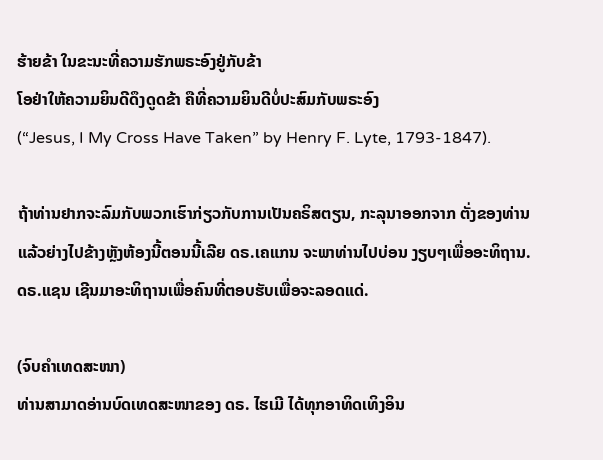ຮ້າຍຂ້າ ໃນຂະນະທີ່ຄວາມຮັກພຣະອົງຢູ່ກັບຂ້າ
ໂອຢ່າໃຫ້ຄວາມຍິນດີດຶງດູດຂ້າ ຄືທີ່ຄວາມຍິນດີບໍ່ປະສົມກັບພຣະອົງ
(“Jesus, I My Cross Have Taken” by Henry F. Lyte, 1793-1847).

ຖ້າທ່ານຢາກຈະລົມກັບພວກເຮົາກ່ຽວກັບການເປັນຄຣິສຕຽນ, ກະລຸນາອອກຈາກ ຕັ່ງຂອງທ່ານແລ້ວຍ່າງໄປຂ້າງຫຼັງຫ້ອງນີ້ຕອນນີ້ເລີຍ ດຣ.ເຄແກນ ຈະພາທ່ານໄປບ່ອນ ງຽບໆເພື່ອອະທິຖານ. ດຣ.ແຊນ ເຊີນມາອະທິຖານເພື່ອຄົນທີ່ຕອບຮັບເພື່ອຈະລອດແດ່.

(ຈົບຄຳເທດສະໜາ)
ທ່ານສາມາດອ່ານບົດເທດສະໜາຂອງ ດຣ. ໄຮເມີ ໄດ້ທຸກອາທິດເທິງອິນ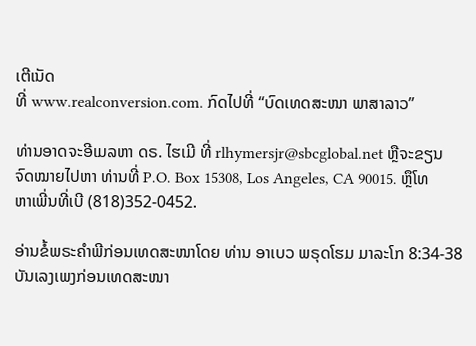ເຕີເນັດ
ທີ່ www.realconversion.com. ກົດໄປທີ່ “ບົດເທດສະໜາ ພາສາລາວ”

ທ່ານອາດຈະອີເມລຫາ ດຣ. ໄຮເມີ ທີ່ rlhymersjr@sbcglobal.net ຫຼືຈະຂຽນ
ຈົດໝາຍໄປຫາ ທ່ານທີ່ P.O. Box 15308, Los Angeles, CA 90015. ຫຼຶໂທ
ຫາເພີ່ນທີ່ເບີ (818)352-0452.

ອ່ານຂໍ້ພຣະຄຳພີກ່ອນເທດສະໜາໂດຍ ທ່ານ ອາເບວ ພຣຸດໂຮມ ມາລະໂກ 8:34-38
ບັນເລງເພງກ່ອນເທດສະໜາ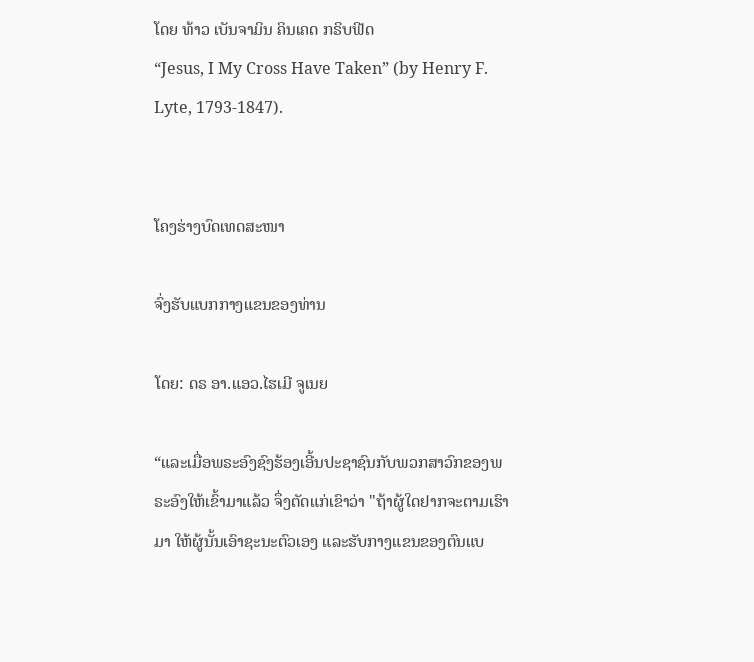ໂດຍ ທ້າວ ເບັນຈາມິນ ຄິນເຄດ ກຣິບຟີດ
“Jesus, I My Cross Have Taken” (by Henry F. Lyte, 1793-1847).


ໂຄງຮ່າງບົດເທດສະໜາ

ຈົ່ງຮັບແບກກາງແຂນຂອງທ່ານ

ໂດຍ: ດຣ ອາ.ແອວ.ໄຮເມີ ຈູເນຍ

“ແລະເມື່ອພຣະອົງຊົງຮ້ອງເອີ້ນປະຊາຊົນກັບພວກສາວົກຂອງພຣະອົງໃຫ້ເຂົ້າມາແລ້ວ ຈຶ່ງຕັດແກ່ເຂົາວ່າ "ຖ້າຜູ້ໃດຢາກຈະຕາມເຮົາມາ ໃຫ້ຜູ້ນັ້ນເອົາຊະນະຕົວເອງ ແລະຮັບກາງແຂນຂອງຕົນແບ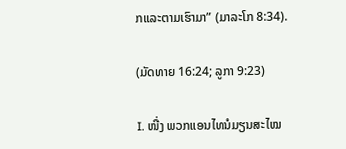ກແລະຕາມເຮົາມາ” (ມາລະໂກ 8:34).

(ມັດທາຍ 16:24; ລູກາ 9:23)

I. ໜື່ງ ພວກແອນໄທນໍມຽນສະໄໝ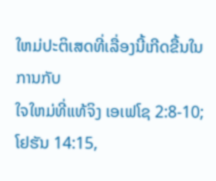ໃຫມ່ປະຕິເສດທີ່ເລື່ອງນີ້ເກີດຂື້ນໃນການກັບ
ໃຈໃຫມ່ທີ່ແທ້ຈິງ ເອເຟໂຊ 2:8-10; ໂຢຮັນ 14:15,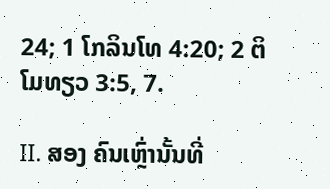24; 1 ໂກລິນໂທ 4:20; 2 ຕິໂມທຽວ 3:5, 7.

II. ສອງ ຄົນເຫຼົ່ານັ້ນທີ່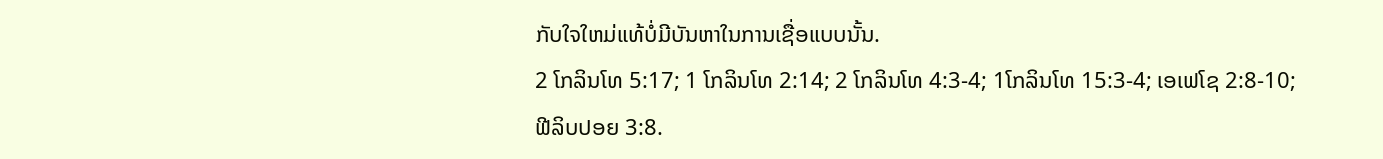ກັບໃຈໃຫມ່ແທ້ບໍ່ມີບັນຫາໃນການເຊື່ອແບບນັ້ນ.
2 ໂກລິນໂທ 5:17; 1 ໂກລິນໂທ 2:14; 2 ໂກລິນໂທ 4:3-4; 1ໂກລິນໂທ 15:3-4; ເອເຟໂຊ 2:8-10;
ຟີລິບປອຍ 3:8.